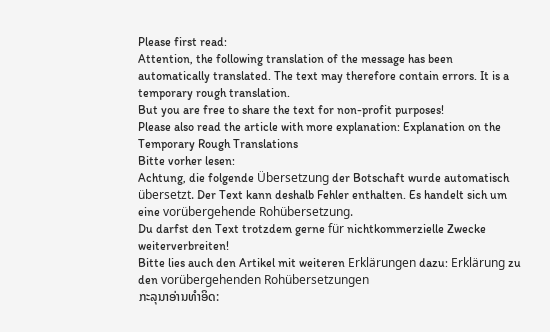Please first read:
Attention, the following translation of the message has been automatically translated. The text may therefore contain errors. It is a temporary rough translation.
But you are free to share the text for non-profit purposes!
Please also read the article with more explanation: Explanation on the Temporary Rough Translations
Bitte vorher lesen:
Achtung, die folgende Übersetzung der Botschaft wurde automatisch übersetzt. Der Text kann deshalb Fehler enthalten. Es handelt sich um eine vorübergehende Rohübersetzung.
Du darfst den Text trotzdem gerne für nichtkommerzielle Zwecke weiterverbreiten!
Bitte lies auch den Artikel mit weiteren Erklärungen dazu: Erklärung zu den vorübergehenden Rohübersetzungen
ກະລຸນາອ່ານທໍາອິດ: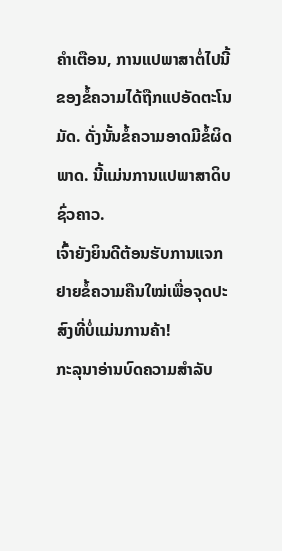ຄໍາເຕືອນ, ການແປພາສາຕໍ່ໄປນີ້ຂອງຂໍ້ຄວາມໄດ້ຖືກແປອັດຕະໂນມັດ. ດັ່ງນັ້ນຂໍ້ຄວາມອາດມີຂໍ້ຜິດພາດ. ນີ້ແມ່ນການແປພາສາດິບຊົ່ວຄາວ.
ເຈົ້າຍັງຍິນດີຕ້ອນຮັບການແຈກຢາຍຂໍ້ຄວາມຄືນໃໝ່ເພື່ອຈຸດປະສົງທີ່ບໍ່ແມ່ນການຄ້າ!
ກະລຸນາອ່ານບົດຄວາມສໍາລັບ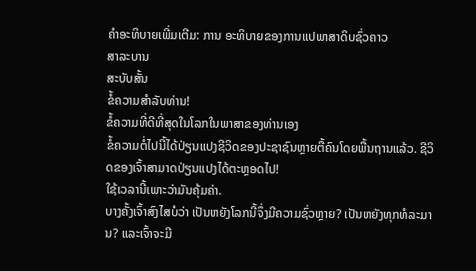ຄໍາອະທິບາຍເພີ່ມເຕີມ: ການ ອະທິບາຍຂອງການແປພາສາດິບຊົ່ວຄາວ
ສາລະບານ
ສະບັບສັ້ນ
ຂໍ້ຄວາມສໍາລັບທ່ານ!
ຂໍ້ຄວາມທີ່ດີທີ່ສຸດໃນໂລກໃນພາສາຂອງທ່ານເອງ
ຂໍ້ຄວາມຕໍ່ໄປນີ້ໄດ້ປ່ຽນແປງຊີວິດຂອງປະຊາຊົນຫຼາຍຕື້ຄົນໂດຍພື້ນຖານແລ້ວ. ຊີວິດຂອງເຈົ້າສາມາດປ່ຽນແປງໄດ້ຕະຫຼອດໄປ!
ໃຊ້ເວລານີ້ເພາະວ່າມັນຄຸ້ມຄ່າ.
ບາງຄັ້ງເຈົ້າສົງໄສບໍວ່າ ເປັນຫຍັງໂລກນີ້ຈຶ່ງມີຄວາມຊົ່ວຫຼາຍ? ເປັນຫຍັງທຸກທໍລະມານ? ແລະເຈົ້າຈະມີ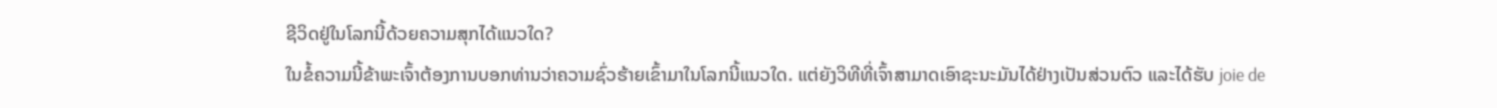ຊີວິດຢູ່ໃນໂລກນີ້ດ້ວຍຄວາມສຸກໄດ້ແນວໃດ?
ໃນຂໍ້ຄວາມນີ້ຂ້າພະເຈົ້າຕ້ອງການບອກທ່ານວ່າຄວາມຊົ່ວຮ້າຍເຂົ້າມາໃນໂລກນີ້ແນວໃດ. ແຕ່ຍັງວິທີທີ່ເຈົ້າສາມາດເອົາຊະນະມັນໄດ້ຢ່າງເປັນສ່ວນຕົວ ແລະໄດ້ຮັບ joie de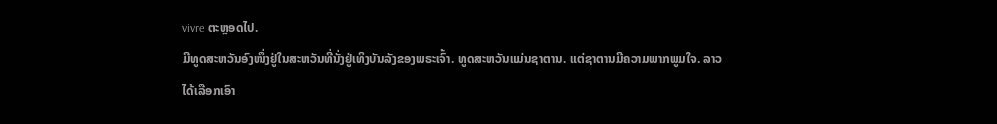vivre ຕະຫຼອດໄປ.
ມີທູດສະຫວັນອົງໜຶ່ງຢູ່ໃນສະຫວັນທີ່ນັ່ງຢູ່ເທິງບັນລັງຂອງພຣະເຈົ້າ. ທູດສະຫວັນແມ່ນຊາຕານ. ແຕ່ຊາຕານມີຄວາມພາກພູມໃຈ. ລາວໄດ້ເລືອກເອົາ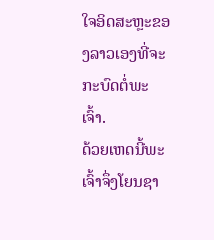ໃຈອິດສະຫຼະຂອງລາວເອງທີ່ຈະກະບົດຕໍ່ພະເຈົ້າ.
ດ້ວຍເຫດນີ້ພະເຈົ້າຈຶ່ງໂຍນຊາ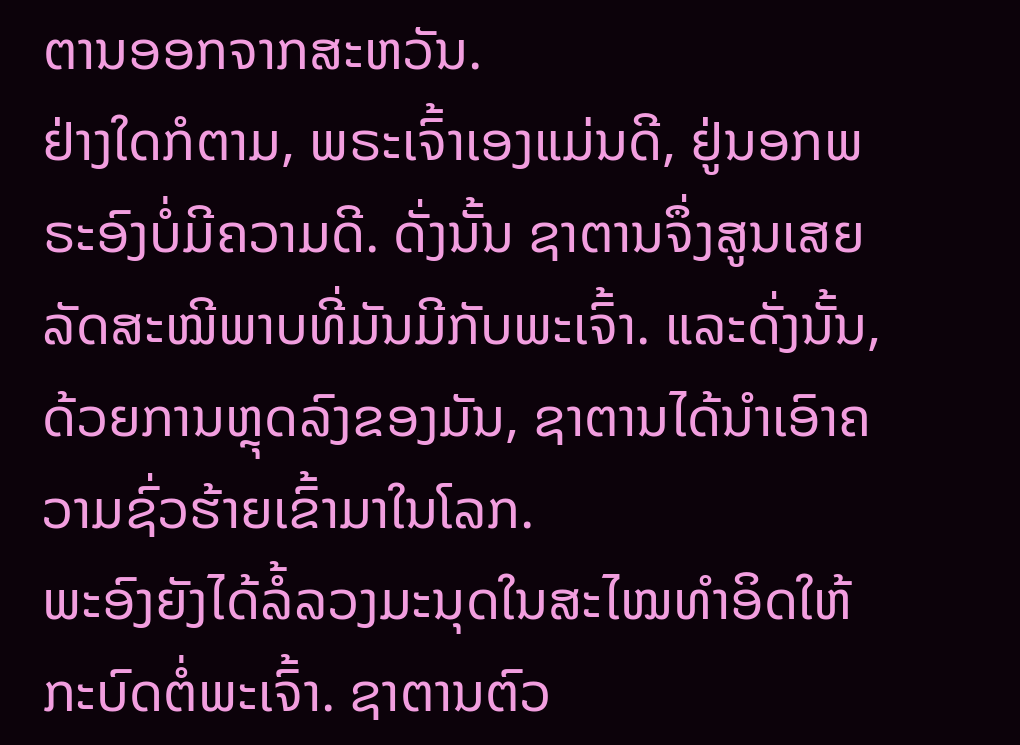ຕານອອກຈາກສະຫວັນ.
ຢ່າງໃດກໍຕາມ, ພຣະເຈົ້າເອງແມ່ນດີ, ຢູ່ນອກພຣະອົງບໍ່ມີຄວາມດີ. ດັ່ງນັ້ນ ຊາຕານຈຶ່ງສູນເສຍລັດສະໝີພາບທີ່ມັນມີກັບພະເຈົ້າ. ແລະດັ່ງນັ້ນ, ດ້ວຍການຫຼຸດລົງຂອງມັນ, ຊາຕານໄດ້ນໍາເອົາຄວາມຊົ່ວຮ້າຍເຂົ້າມາໃນໂລກ.
ພະອົງຍັງໄດ້ລໍ້ລວງມະນຸດໃນສະໄໝທຳອິດໃຫ້ກະບົດຕໍ່ພະເຈົ້າ. ຊາຕານຕົວ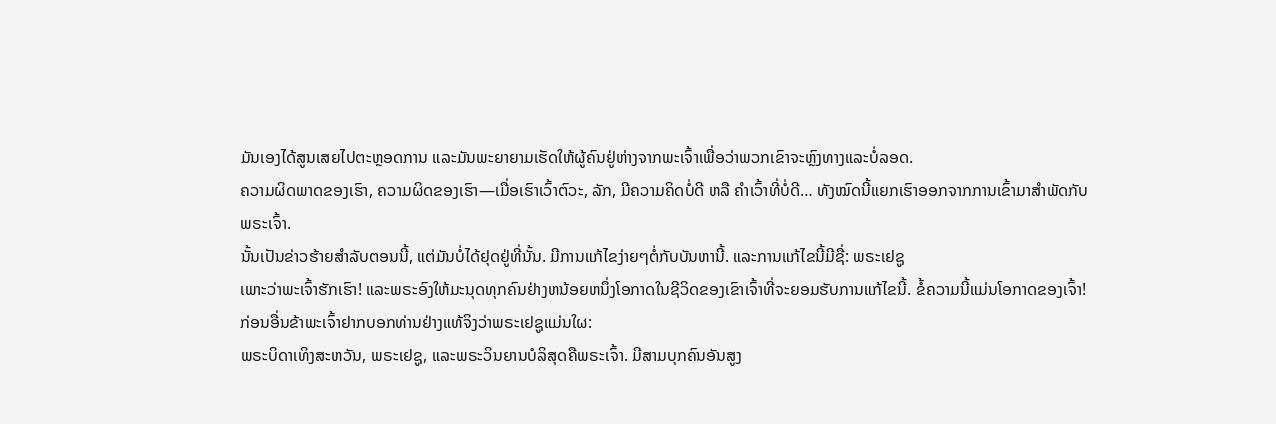ມັນເອງໄດ້ສູນເສຍໄປຕະຫຼອດການ ແລະມັນພະຍາຍາມເຮັດໃຫ້ຜູ້ຄົນຢູ່ຫ່າງຈາກພະເຈົ້າເພື່ອວ່າພວກເຂົາຈະຫຼົງທາງແລະບໍ່ລອດ.
ຄວາມຜິດພາດຂອງເຮົາ, ຄວາມຜິດຂອງເຮົາ—ເມື່ອເຮົາເວົ້າຕົວະ, ລັກ, ມີຄວາມຄິດບໍ່ດີ ຫລື ຄຳເວົ້າທີ່ບໍ່ດີ… ທັງໝົດນີ້ແຍກເຮົາອອກຈາກການເຂົ້າມາສຳພັດກັບພຣະເຈົ້າ.
ນັ້ນເປັນຂ່າວຮ້າຍສຳລັບຕອນນີ້, ແຕ່ມັນບໍ່ໄດ້ຢຸດຢູ່ທີ່ນັ້ນ. ມີການແກ້ໄຂງ່າຍໆຕໍ່ກັບບັນຫານີ້. ແລະການແກ້ໄຂນີ້ມີຊື່: ພຣະເຢຊູ
ເພາະວ່າພະເຈົ້າຮັກເຮົາ! ແລະພຣະອົງໃຫ້ມະນຸດທຸກຄົນຢ່າງຫນ້ອຍຫນຶ່ງໂອກາດໃນຊີວິດຂອງເຂົາເຈົ້າທີ່ຈະຍອມຮັບການແກ້ໄຂນີ້. ຂໍ້ຄວາມນີ້ແມ່ນໂອກາດຂອງເຈົ້າ!
ກ່ອນອື່ນຂ້າພະເຈົ້າຢາກບອກທ່ານຢ່າງແທ້ຈິງວ່າພຣະເຢຊູແມ່ນໃຜ:
ພຣະບິດາເທິງສະຫວັນ, ພຣະເຢຊູ, ແລະພຣະວິນຍານບໍລິສຸດຄືພຣະເຈົ້າ. ມີສາມບຸກຄົນອັນສູງ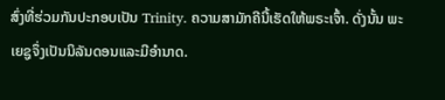ສົ່ງທີ່ຮ່ວມກັນປະກອບເປັນ Trinity. ຄວາມສາມັກຄີນີ້ເຮັດໃຫ້ພຣະເຈົ້າ. ດັ່ງນັ້ນ ພະເຍຊູຈຶ່ງເປັນນິລັນດອນແລະມີອຳນາດ.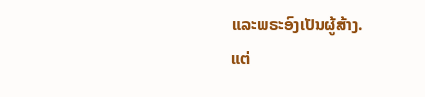ແລະພຣະອົງເປັນຜູ້ສ້າງ.
ແຕ່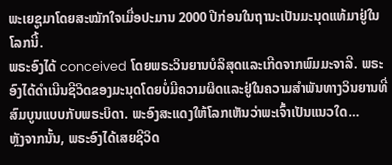ພະເຍຊູມາໂດຍສະໝັກໃຈເມື່ອປະມານ 2000 ປີກ່ອນໃນຖານະເປັນມະນຸດແທ້ມາຢູ່ໃນໂລກນີ້.
ພຣະອົງໄດ້ conceived ໂດຍພຣະວິນຍານບໍລິສຸດແລະເກີດຈາກພົມມະຈາລີ. ພຣະອົງໄດ້ດໍາເນີນຊີວິດຂອງມະນຸດໂດຍບໍ່ມີຄວາມຜິດແລະຢູ່ໃນຄວາມສໍາພັນທາງວິນຍານທີ່ສົມບູນແບບກັບພຣະບິດາ. ພະອົງສະແດງໃຫ້ໂລກເຫັນວ່າພະເຈົ້າເປັນແນວໃດ…
ຫຼັງຈາກນັ້ນ, ພຣະອົງໄດ້ເສຍຊີວິດ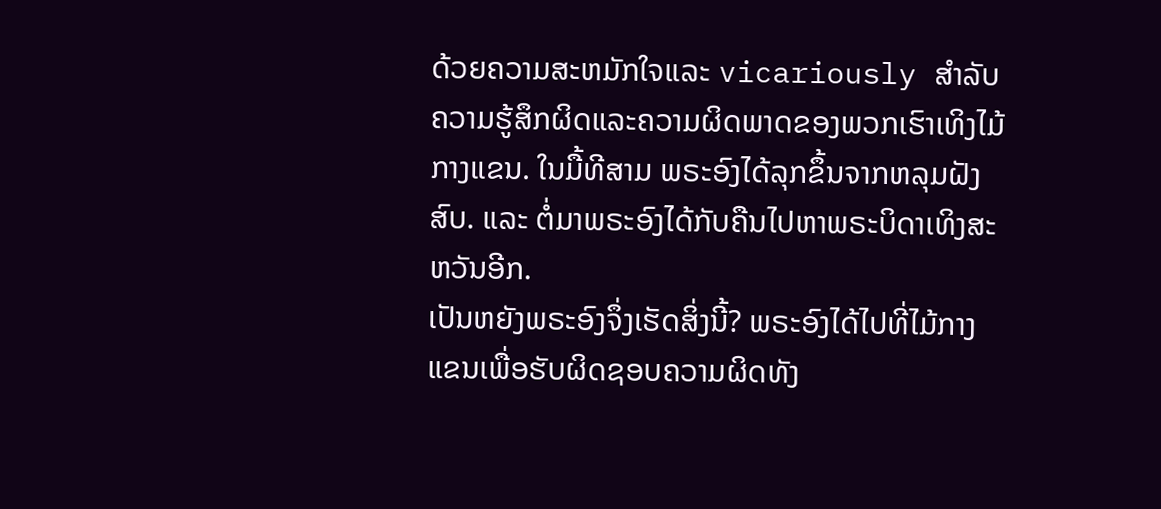ດ້ວຍຄວາມສະຫມັກໃຈແລະ vicariously ສໍາລັບຄວາມຮູ້ສຶກຜິດແລະຄວາມຜິດພາດຂອງພວກເຮົາເທິງໄມ້ກາງແຂນ. ໃນມື້ທີສາມ ພຣະອົງໄດ້ລຸກຂຶ້ນຈາກຫລຸມຝັງສົບ. ແລະ ຕໍ່ມາພຣະອົງໄດ້ກັບຄືນໄປຫາພຣະບິດາເທິງສະຫວັນອີກ.
ເປັນຫຍັງພຣະອົງຈຶ່ງເຮັດສິ່ງນີ້? ພຣະອົງໄດ້ໄປທີ່ໄມ້ກາງແຂນເພື່ອຮັບຜິດຊອບຄວາມຜິດທັງ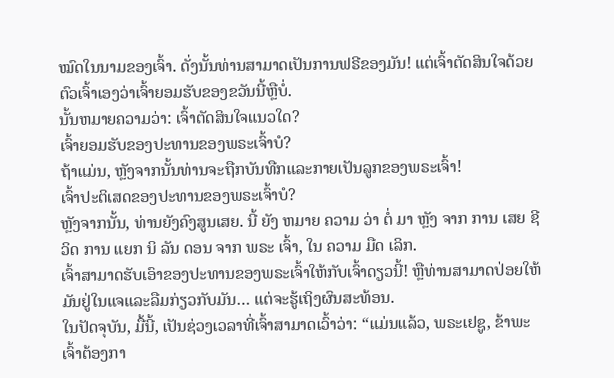ໝົດໃນນາມຂອງເຈົ້າ. ດັ່ງນັ້ນທ່ານສາມາດເປັນການຟຣີຂອງມັນ! ແຕ່ເຈົ້າຕັດສິນໃຈດ້ວຍຕົວເຈົ້າເອງວ່າເຈົ້າຍອມຮັບຂອງຂວັນນີ້ຫຼືບໍ່.
ນັ້ນຫມາຍຄວາມວ່າ: ເຈົ້າຕັດສິນໃຈແນວໃດ?
ເຈົ້າຍອມຮັບຂອງປະທານຂອງພຣະເຈົ້າບໍ?
ຖ້າແມ່ນ, ຫຼັງຈາກນັ້ນທ່ານຈະຖືກບັນທືກແລະກາຍເປັນລູກຂອງພຣະເຈົ້າ!
ເຈົ້າປະຕິເສດຂອງປະທານຂອງພຣະເຈົ້າບໍ?
ຫຼັງຈາກນັ້ນ, ທ່ານຍັງຄົງສູນເສຍ. ນີ້ ຍັງ ຫມາຍ ຄວາມ ວ່າ ຕໍ່ ມາ ຫຼັງ ຈາກ ການ ເສຍ ຊີ ວິດ ການ ແຍກ ນິ ລັນ ດອນ ຈາກ ພຣະ ເຈົ້າ, ໃນ ຄວາມ ມືດ ເລິກ.
ເຈົ້າສາມາດຮັບເອົາຂອງປະທານຂອງພຣະເຈົ້າໃຫ້ກັບເຈົ້າດຽວນີ້! ຫຼືທ່ານສາມາດປ່ອຍໃຫ້ມັນຢູ່ໃນແຈແລະລືມກ່ຽວກັບມັນ… ແຕ່ຈະຮູ້ເຖິງຜົນສະທ້ອນ.
ໃນປັດຈຸບັນ, ມື້ນີ້, ເປັນຊ່ວງເວລາທີ່ເຈົ້າສາມາດເວົ້າວ່າ: “ແມ່ນແລ້ວ, ພຣະເຢຊູ, ຂ້າພະເຈົ້າຕ້ອງກາ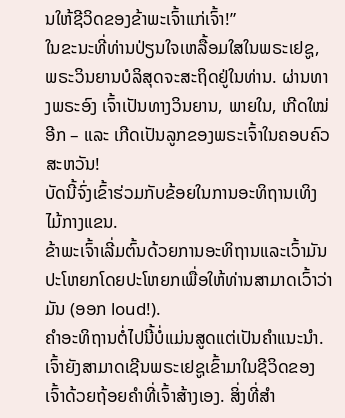ນໃຫ້ຊີວິດຂອງຂ້າພະເຈົ້າແກ່ເຈົ້າ!”
ໃນຂະນະທີ່ທ່ານປ່ຽນໃຈເຫລື້ອມໃສໃນພຣະເຢຊູ, ພຣະວິນຍານບໍລິສຸດຈະສະຖິດຢູ່ໃນທ່ານ. ຜ່ານທາງພຣະອົງ ເຈົ້າເປັນທາງວິນຍານ, ພາຍໃນ, ເກີດໃໝ່ອີກ – ແລະ ເກີດເປັນລູກຂອງພຣະເຈົ້າໃນຄອບຄົວສະຫວັນ!
ບັດນີ້ຈົ່ງເຂົ້າຮ່ວມກັບຂ້ອຍໃນການອະທິຖານເທິງໄມ້ກາງແຂນ.
ຂ້າພະເຈົ້າເລີ່ມຕົ້ນດ້ວຍການອະທິຖານແລະເວົ້າມັນປະໂຫຍກໂດຍປະໂຫຍກເພື່ອໃຫ້ທ່ານສາມາດເວົ້າວ່າມັນ (ອອກ loud!).
ຄໍາອະທິຖານຕໍ່ໄປນີ້ບໍ່ແມ່ນສູດແຕ່ເປັນຄໍາແນະນໍາ. ເຈົ້າຍັງສາມາດເຊີນພຣະເຢຊູເຂົ້າມາໃນຊີວິດຂອງເຈົ້າດ້ວຍຖ້ອຍຄຳທີ່ເຈົ້າສ້າງເອງ. ສິ່ງທີ່ສໍາ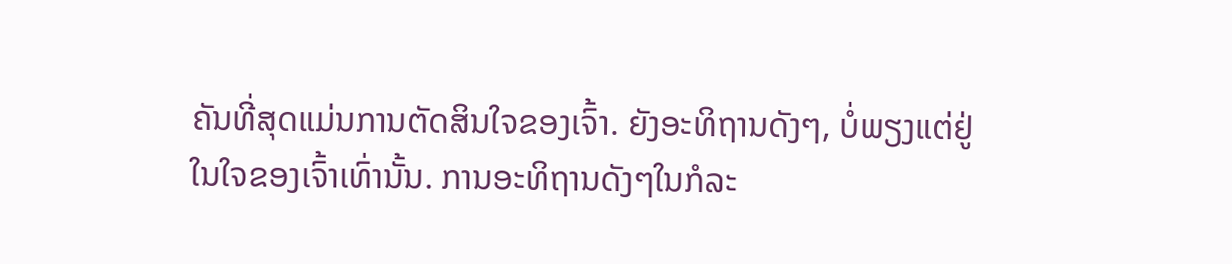ຄັນທີ່ສຸດແມ່ນການຕັດສິນໃຈຂອງເຈົ້າ. ຍັງອະທິຖານດັງໆ, ບໍ່ພຽງແຕ່ຢູ່ໃນໃຈຂອງເຈົ້າເທົ່ານັ້ນ. ການອະທິຖານດັງໆໃນກໍລະ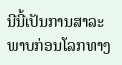ນີນີ້ເປັນການສາລະພາບກ່ອນໂລກທາງ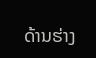ດ້ານຮ່າງ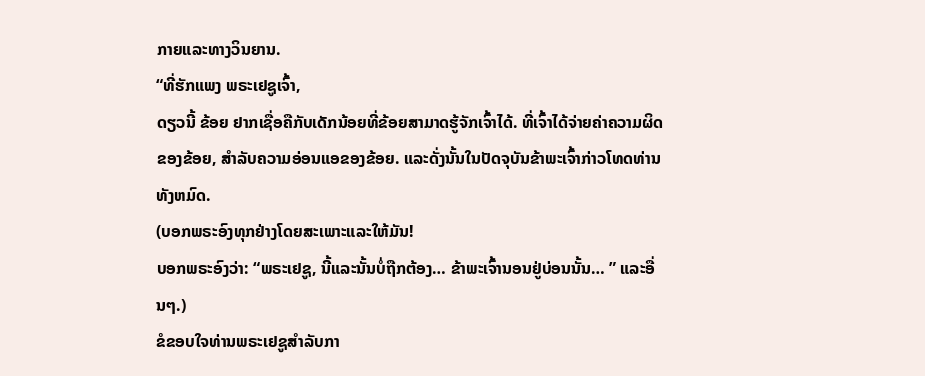ກາຍແລະທາງວິນຍານ.
“ທີ່ຮັກແພງ ພຣະເຢຊູເຈົ້າ,
ດຽວນີ້ ຂ້ອຍ ຢາກເຊື່ອຄືກັບເດັກນ້ອຍທີ່ຂ້ອຍສາມາດຮູ້ຈັກເຈົ້າໄດ້. ທີ່ເຈົ້າໄດ້ຈ່າຍຄ່າຄວາມຜິດຂອງຂ້ອຍ, ສໍາລັບຄວາມອ່ອນແອຂອງຂ້ອຍ. ແລະດັ່ງນັ້ນໃນປັດຈຸບັນຂ້າພະເຈົ້າກ່າວໂທດທ່ານທັງຫມົດ.
(ບອກພຣະອົງທຸກຢ່າງໂດຍສະເພາະແລະໃຫ້ມັນ!
ບອກພຣະອົງວ່າ: “ພຣະເຢຊູ, ນີ້ແລະນັ້ນບໍ່ຖືກຕ້ອງ… ຂ້າພະເຈົ້ານອນຢູ່ບ່ອນນັ້ນ… ” ແລະອື່ນໆ.)
ຂໍຂອບໃຈທ່ານພຣະເຢຊູສໍາລັບກາ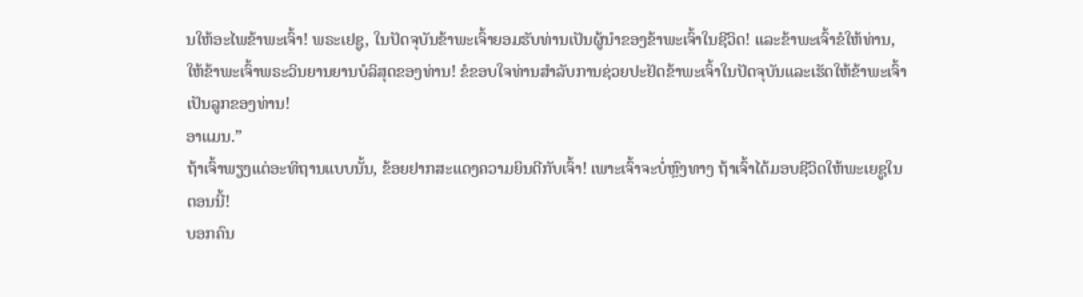ນໃຫ້ອະໄພຂ້າພະເຈົ້າ! ພຣະເຢຊູ, ໃນປັດຈຸບັນຂ້າພະເຈົ້າຍອມຮັບທ່ານເປັນຜູ້ນໍາຂອງຂ້າພະເຈົ້າໃນຊີວິດ! ແລະຂ້າພະເຈົ້າຂໍໃຫ້ທ່ານ, ໃຫ້ຂ້າພະເຈົ້າພຣະວິນຍານຍານບໍລິສຸດຂອງທ່ານ! ຂໍຂອບໃຈທ່ານສໍາລັບການຊ່ວຍປະຢັດຂ້າພະເຈົ້າໃນປັດຈຸບັນແລະເຮັດໃຫ້ຂ້າພະເຈົ້າເປັນລູກຂອງທ່ານ!
ອາແມນ.”
ຖ້າເຈົ້າພຽງແຕ່ອະທິຖານແບບນັ້ນ, ຂ້ອຍຢາກສະແດງຄວາມຍິນດີກັບເຈົ້າ! ເພາະເຈົ້າຈະບໍ່ຫຼົງທາງ ຖ້າເຈົ້າໄດ້ມອບຊີວິດໃຫ້ພະເຍຊູໃນຕອນນີ້!
ບອກຄົນ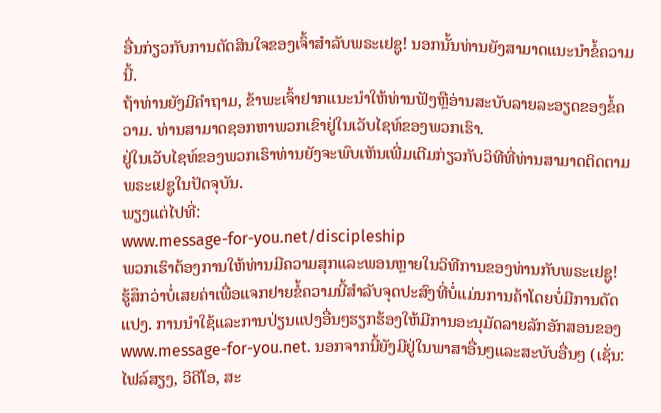ອື່ນກ່ຽວກັບການຕັດສິນໃຈຂອງເຈົ້າສໍາລັບພຣະເຢຊູ! ນອກນັ້ນທ່ານຍັງສາມາດແນະນໍາຂໍ້ຄວາມນີ້.
ຖ້າທ່ານຍັງມີຄໍາຖາມ, ຂ້າພະເຈົ້າຢາກແນະນໍາໃຫ້ທ່ານຟັງຫຼືອ່ານສະບັບລາຍລະອຽດຂອງຂໍ້ຄວາມ. ທ່ານສາມາດຊອກຫາພວກເຂົາຢູ່ໃນເວັບໄຊທ໌ຂອງພວກເຮົາ.
ຢູ່ໃນເວັບໄຊທ໌ຂອງພວກເຮົາທ່ານຍັງຈະພົບເຫັນເພີ່ມເຕີມກ່ຽວກັບວິທີທີ່ທ່ານສາມາດຕິດຕາມພຣະເຢຊູໃນປັດຈຸບັນ.
ພຽງແຕ່ໄປທີ່:
www.message-for-you.net/discipleship
ພວກເຮົາຕ້ອງການໃຫ້ທ່ານມີຄວາມສຸກແລະພອນຫຼາຍໃນວິທີການຂອງທ່ານກັບພຣະເຢຊູ!
ຮູ້ສຶກວ່າບໍ່ເສຍຄ່າເພື່ອແຈກຢາຍຂໍ້ຄວາມນີ້ສໍາລັບຈຸດປະສົງທີ່ບໍ່ແມ່ນການຄ້າໂດຍບໍ່ມີການດັດແປງ. ການນໍາໃຊ້ແລະການປ່ຽນແປງອື່ນໆຮຽກຮ້ອງໃຫ້ມີການອະນຸມັດລາຍລັກອັກສອນຂອງ www.message-for-you.net. ນອກຈາກນີ້ຍັງມີຢູ່ໃນພາສາອື່ນໆແລະສະບັບອື່ນໆ (ເຊັ່ນ: ໄຟລ໌ສຽງ, ວິດີໂອ, ສະ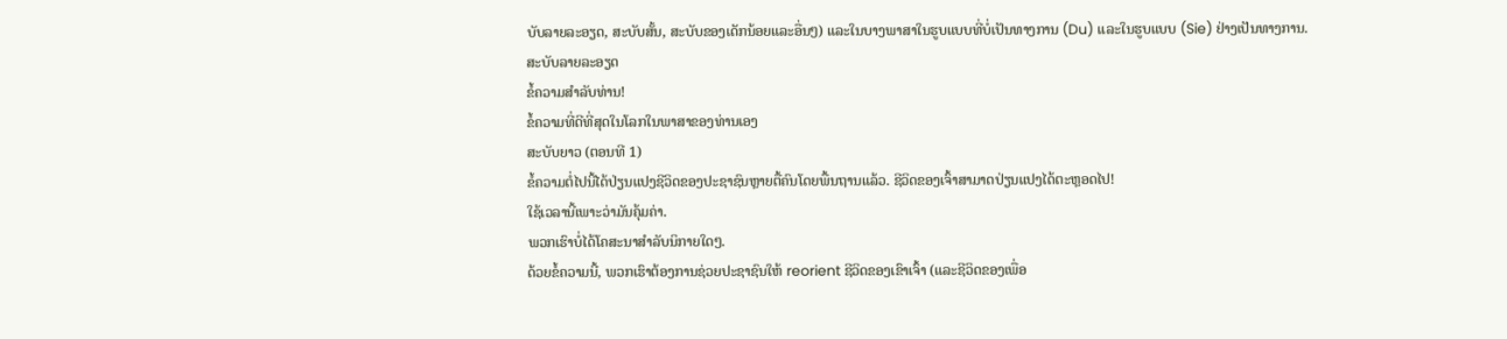ບັບລາຍລະອຽດ, ສະບັບສັ້ນ, ສະບັບຂອງເດັກນ້ອຍແລະອື່ນໆ) ແລະໃນບາງພາສາໃນຮູບແບບທີ່ບໍ່ເປັນທາງການ (Du) ແລະໃນຮູບແບບ (Sie) ຢ່າງເປັນທາງການ.
ສະບັບລາຍລະອຽດ
ຂໍ້ຄວາມສໍາລັບທ່ານ!
ຂໍ້ຄວາມທີ່ດີທີ່ສຸດໃນໂລກໃນພາສາຂອງທ່ານເອງ
ສະບັບຍາວ (ຕອນທີ 1)
ຂໍ້ຄວາມຕໍ່ໄປນີ້ໄດ້ປ່ຽນແປງຊີວິດຂອງປະຊາຊົນຫຼາຍຕື້ຄົນໂດຍພື້ນຖານແລ້ວ. ຊີວິດຂອງເຈົ້າສາມາດປ່ຽນແປງໄດ້ຕະຫຼອດໄປ!
ໃຊ້ເວລານີ້ເພາະວ່າມັນຄຸ້ມຄ່າ.
ພວກເຮົາບໍ່ໄດ້ໂຄສະນາສໍາລັບນິກາຍໃດໆ.
ດ້ວຍຂໍ້ຄວາມນີ້, ພວກເຮົາຕ້ອງການຊ່ວຍປະຊາຊົນໃຫ້ reorient ຊີວິດຂອງເຂົາເຈົ້າ (ແລະຊີວິດຂອງເພື່ອ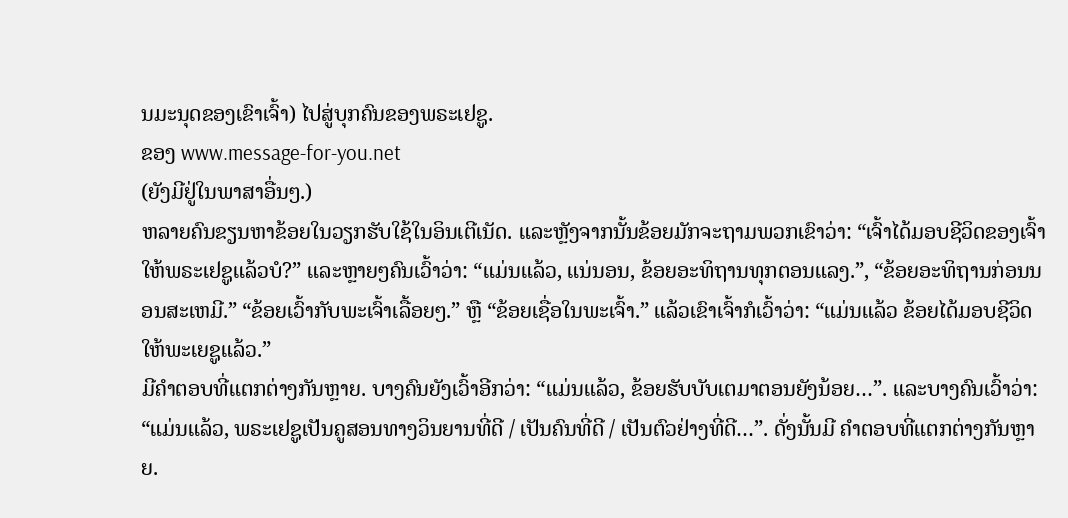ນມະນຸດຂອງເຂົາເຈົ້າ) ໄປສູ່ບຸກຄົນຂອງພຣະເຢຊູ.
ຂອງ www.message-for-you.net
(ຍັງມີຢູ່ໃນພາສາອື່ນໆ.)
ຫລາຍຄົນຂຽນຫາຂ້ອຍໃນວຽກຮັບໃຊ້ໃນອິນເຕີເນັດ. ແລະຫຼັງຈາກນັ້ນຂ້ອຍມັກຈະຖາມພວກເຂົາວ່າ: “ເຈົ້າໄດ້ມອບຊີວິດຂອງເຈົ້າໃຫ້ພຣະເຢຊູແລ້ວບໍ?” ແລະຫຼາຍໆຄົນເວົ້າວ່າ: “ແມ່ນແລ້ວ, ແນ່ນອນ, ຂ້ອຍອະທິຖານທຸກຕອນແລງ.”, “ຂ້ອຍອະທິຖານກ່ອນນອນສະເຫມີ.” “ຂ້ອຍເວົ້າກັບພະເຈົ້າເລື້ອຍໆ.” ຫຼື “ຂ້ອຍເຊື່ອໃນພະເຈົ້າ.” ແລ້ວເຂົາເຈົ້າກໍເວົ້າວ່າ: “ແມ່ນແລ້ວ ຂ້ອຍໄດ້ມອບຊີວິດໃຫ້ພະເຍຊູແລ້ວ.”
ມີຄໍາຕອບທີ່ແຕກຕ່າງກັນຫຼາຍ. ບາງຄົນຍັງເວົ້າອີກວ່າ: “ແມ່ນແລ້ວ, ຂ້ອຍຮັບບັບເຕມາຕອນຍັງນ້ອຍ…”. ແລະບາງຄົນເວົ້າວ່າ: “ແມ່ນແລ້ວ, ພຣະເຢຊູເປັນຄູສອນທາງວິນຍານທີ່ດີ / ເປັນຄົນທີ່ດີ / ເປັນຕົວຢ່າງທີ່ດີ…”. ດັ່ງນັ້ນມີ ຄໍາຕອບທີ່ແຕກຕ່າງກັນຫຼາຍ.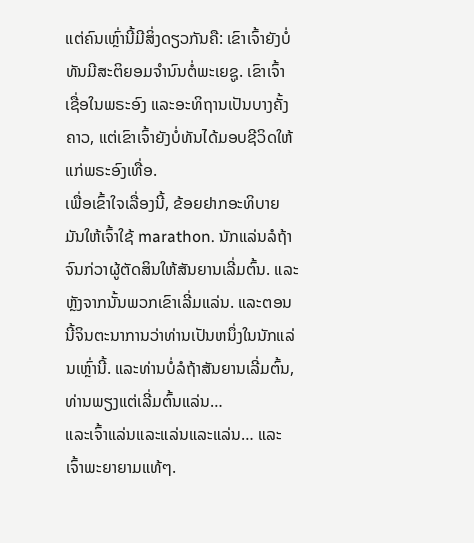ແຕ່ຄົນເຫຼົ່ານີ້ມີສິ່ງດຽວກັນຄື: ເຂົາເຈົ້າຍັງບໍ່ທັນມີສະຕິຍອມຈຳນົນຕໍ່ພະເຍຊູ. ເຂົາເຈົ້າເຊື່ອໃນພຣະອົງ ແລະອະທິຖານເປັນບາງຄັ້ງຄາວ, ແຕ່ເຂົາເຈົ້າຍັງບໍ່ທັນໄດ້ມອບຊີວິດໃຫ້ແກ່ພຣະອົງເທື່ອ.
ເພື່ອເຂົ້າໃຈເລື່ອງນີ້, ຂ້ອຍຢາກອະທິບາຍມັນໃຫ້ເຈົ້າໃຊ້ marathon. ນັກແລ່ນລໍຖ້າຈົນກ່ວາຜູ້ຕັດສິນໃຫ້ສັນຍານເລີ່ມຕົ້ນ. ແລະຫຼັງຈາກນັ້ນພວກເຂົາເລີ່ມແລ່ນ. ແລະຕອນນີ້ຈິນຕະນາການວ່າທ່ານເປັນຫນຶ່ງໃນນັກແລ່ນເຫຼົ່ານີ້. ແລະທ່ານບໍ່ລໍຖ້າສັນຍານເລີ່ມຕົ້ນ, ທ່ານພຽງແຕ່ເລີ່ມຕົ້ນແລ່ນ…
ແລະເຈົ້າແລ່ນແລະແລ່ນແລະແລ່ນ… ແລະເຈົ້າພະຍາຍາມແທ້ໆ.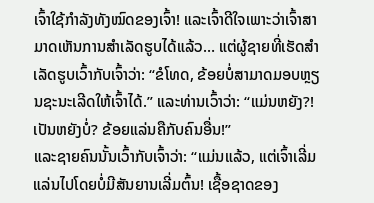ເຈົ້າໃຊ້ກຳລັງທັງໝົດຂອງເຈົ້າ! ແລະເຈົ້າດີໃຈເພາະວ່າເຈົ້າສາມາດເຫັນການສໍາເລັດຮູບໄດ້ແລ້ວ… ແຕ່ຜູ້ຊາຍທີ່ເຮັດສໍາເລັດຮູບເວົ້າກັບເຈົ້າວ່າ: “ຂໍໂທດ, ຂ້ອຍບໍ່ສາມາດມອບຫຼຽນຊະນະເລີດໃຫ້ເຈົ້າໄດ້.” ແລະທ່ານເວົ້າວ່າ: “ແມ່ນຫຍັງ?! ເປັນຫຍັງບໍ່? ຂ້ອຍແລ່ນຄືກັບຄົນອື່ນ!”
ແລະຊາຍຄົນນັ້ນເວົ້າກັບເຈົ້າວ່າ: “ແມ່ນແລ້ວ, ແຕ່ເຈົ້າເລີ່ມແລ່ນໄປໂດຍບໍ່ມີສັນຍານເລີ່ມຕົ້ນ! ເຊື້ອຊາດຂອງ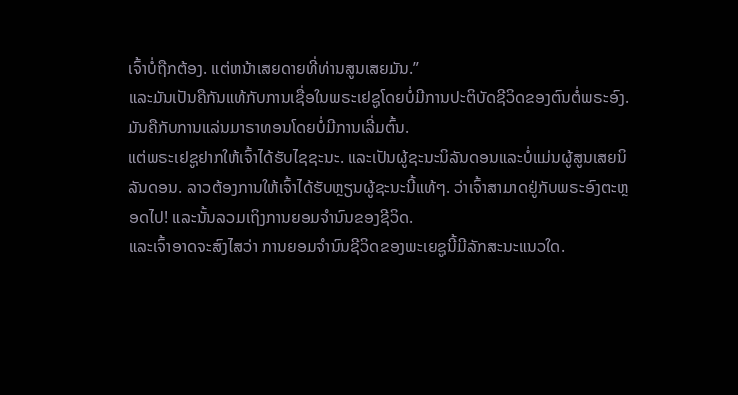ເຈົ້າບໍ່ຖືກຕ້ອງ. ແຕ່ຫນ້າເສຍດາຍທີ່ທ່ານສູນເສຍມັນ.”
ແລະມັນເປັນຄືກັນແທ້ກັບການເຊື່ອໃນພຣະເຢຊູໂດຍບໍ່ມີການປະຕິບັດຊີວິດຂອງຕົນຕໍ່ພຣະອົງ. ມັນຄືກັບການແລ່ນມາຣາທອນໂດຍບໍ່ມີການເລີ່ມຕົ້ນ.
ແຕ່ພຣະເຢຊູຢາກໃຫ້ເຈົ້າໄດ້ຮັບໄຊຊະນະ. ແລະເປັນຜູ້ຊະນະນິລັນດອນແລະບໍ່ແມ່ນຜູ້ສູນເສຍນິລັນດອນ. ລາວຕ້ອງການໃຫ້ເຈົ້າໄດ້ຮັບຫຼຽນຜູ້ຊະນະນີ້ແທ້ໆ. ວ່າເຈົ້າສາມາດຢູ່ກັບພຣະອົງຕະຫຼອດໄປ! ແລະນັ້ນລວມເຖິງການຍອມຈໍານົນຂອງຊີວິດ.
ແລະເຈົ້າອາດຈະສົງໄສວ່າ ການຍອມຈໍານົນຊີວິດຂອງພະເຍຊູນີ້ມີລັກສະນະແນວໃດ.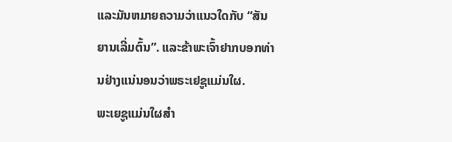ແລະມັນຫມາຍຄວາມວ່າແນວໃດກັບ “ສັນຍານເລີ່ມຕົ້ນ”. ແລະຂ້າພະເຈົ້າຢາກບອກທ່ານຢ່າງແນ່ນອນວ່າພຣະເຢຊູແມ່ນໃຜ.
ພະເຍຊູແມ່ນໃຜສຳ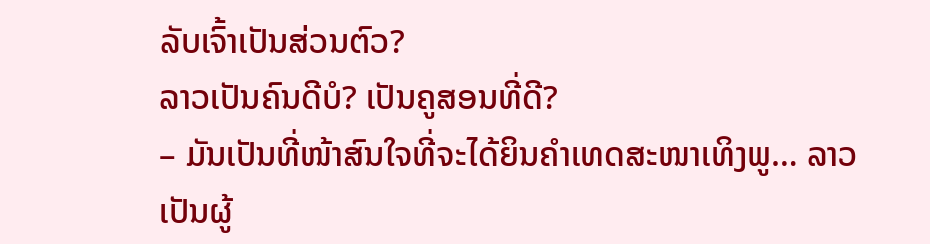ລັບເຈົ້າເປັນສ່ວນຕົວ?
ລາວເປັນຄົນດີບໍ? ເປັນຄູສອນທີ່ດີ?
– ມັນເປັນທີ່ໜ້າສົນໃຈທີ່ຈະໄດ້ຍິນຄຳເທດສະໜາເທິງພູ… ລາວເປັນຜູ້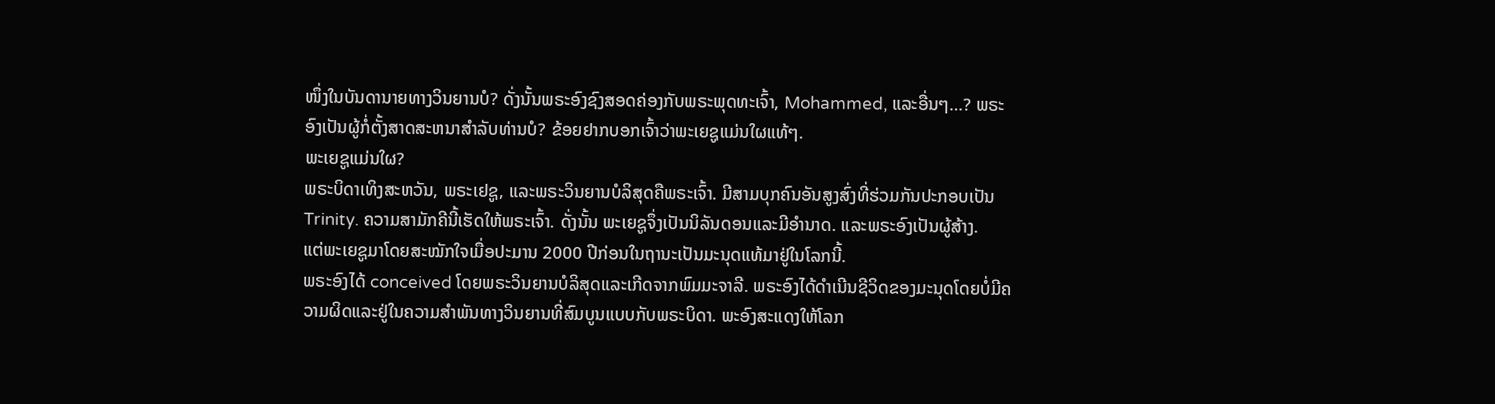ໜຶ່ງໃນບັນດານາຍທາງວິນຍານບໍ? ດັ່ງນັ້ນພຣະອົງຊົງສອດຄ່ອງກັບພຣະພຸດທະເຈົ້າ, Mohammed, ແລະອື່ນໆ…? ພຣະອົງເປັນຜູ້ກໍ່ຕັ້ງສາດສະຫນາສໍາລັບທ່ານບໍ? ຂ້ອຍຢາກບອກເຈົ້າວ່າພະເຍຊູແມ່ນໃຜແທ້ໆ.
ພະເຍຊູແມ່ນໃຜ?
ພຣະບິດາເທິງສະຫວັນ, ພຣະເຢຊູ, ແລະພຣະວິນຍານບໍລິສຸດຄືພຣະເຈົ້າ. ມີສາມບຸກຄົນອັນສູງສົ່ງທີ່ຮ່ວມກັນປະກອບເປັນ Trinity. ຄວາມສາມັກຄີນີ້ເຮັດໃຫ້ພຣະເຈົ້າ. ດັ່ງນັ້ນ ພະເຍຊູຈຶ່ງເປັນນິລັນດອນແລະມີອຳນາດ. ແລະພຣະອົງເປັນຜູ້ສ້າງ.
ແຕ່ພະເຍຊູມາໂດຍສະໝັກໃຈເມື່ອປະມານ 2000 ປີກ່ອນໃນຖານະເປັນມະນຸດແທ້ມາຢູ່ໃນໂລກນີ້.
ພຣະອົງໄດ້ conceived ໂດຍພຣະວິນຍານບໍລິສຸດແລະເກີດຈາກພົມມະຈາລີ. ພຣະອົງໄດ້ດໍາເນີນຊີວິດຂອງມະນຸດໂດຍບໍ່ມີຄວາມຜິດແລະຢູ່ໃນຄວາມສໍາພັນທາງວິນຍານທີ່ສົມບູນແບບກັບພຣະບິດາ. ພະອົງສະແດງໃຫ້ໂລກ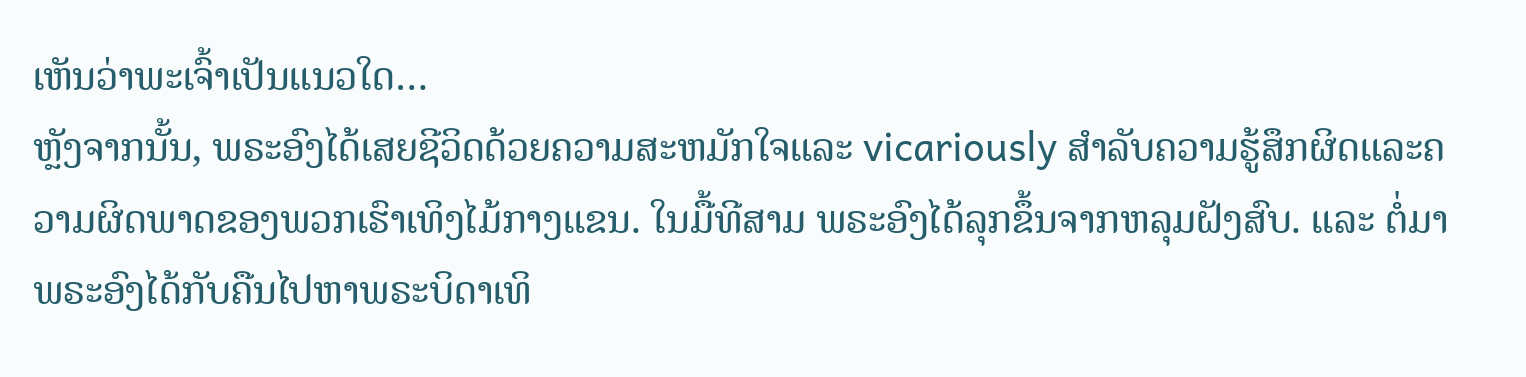ເຫັນວ່າພະເຈົ້າເປັນແນວໃດ…
ຫຼັງຈາກນັ້ນ, ພຣະອົງໄດ້ເສຍຊີວິດດ້ວຍຄວາມສະຫມັກໃຈແລະ vicariously ສໍາລັບຄວາມຮູ້ສຶກຜິດແລະຄວາມຜິດພາດຂອງພວກເຮົາເທິງໄມ້ກາງແຂນ. ໃນມື້ທີສາມ ພຣະອົງໄດ້ລຸກຂຶ້ນຈາກຫລຸມຝັງສົບ. ແລະ ຕໍ່ມາພຣະອົງໄດ້ກັບຄືນໄປຫາພຣະບິດາເທິ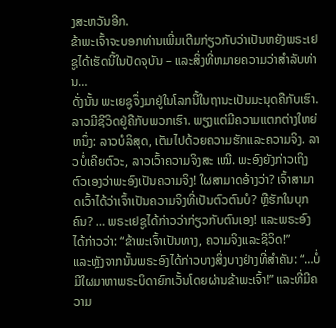ງສະຫວັນອີກ.
ຂ້າພະເຈົ້າຈະບອກທ່ານເພີ່ມເຕີມກ່ຽວກັບວ່າເປັນຫຍັງພຣະເຢຊູໄດ້ເຮັດນີ້ໃນປັດຈຸບັນ – ແລະສິ່ງທີ່ຫມາຍຄວາມວ່າສໍາລັບທ່ານ…
ດັ່ງນັ້ນ ພະເຍຊູຈຶ່ງມາຢູ່ໃນໂລກນີ້ໃນຖານະເປັນມະນຸດຄືກັບເຮົາ. ລາວມີຊີວິດຢູ່ຄືກັບພວກເຮົາ. ພຽງແຕ່ມີຄວາມແຕກຕ່າງໃຫຍ່ຫນຶ່ງ: ລາວບໍລິສຸດ, ເຕັມໄປດ້ວຍຄວາມຮັກແລະຄວາມຈິງ. ລາວບໍ່ເຄີຍຕົວະ, ລາວເວົ້າຄວາມຈິງສະ ເໝີ. ພະອົງຍັງກ່າວເຖິງຕົວເອງວ່າພະອົງເປັນຄວາມຈິງ! ໃຜສາມາດອ້າງວ່າ? ເຈົ້າສາມາດເວົ້າໄດ້ວ່າເຈົ້າເປັນຄວາມຈິງທີ່ເປັນຕົວຕົນບໍ? ຫຼືຮັກໃນບຸກຄົນ? … ພຣະເຢຊູໄດ້ກ່າວວ່າກ່ຽວກັບຕົນເອງ! ແລະພຣະອົງໄດ້ກ່າວວ່າ: “ຂ້າພະເຈົ້າເປັນທາງ, ຄວາມຈິງແລະຊີວິດ!”
ແລະຫຼັງຈາກນັ້ນພຣະອົງໄດ້ກ່າວບາງສິ່ງບາງຢ່າງທີ່ສໍາຄັນ: “…ບໍ່ມີໃຜມາຫາພຣະບິດາຍົກເວັ້ນໂດຍຜ່ານຂ້າພະເຈົ້າ!” ແລະທີ່ມີຄວາມ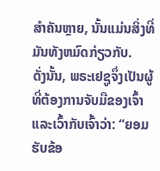ສໍາຄັນຫຼາຍ, ນັ້ນແມ່ນສິ່ງທີ່ມັນທັງຫມົດກ່ຽວກັບ.
ດັ່ງນັ້ນ, ພຣະເຢຊູຈຶ່ງເປັນຜູ້ທີ່ຕ້ອງການຈັບມືຂອງເຈົ້າແລະເວົ້າກັບເຈົ້າວ່າ: “ຍອມຮັບຂ້ອ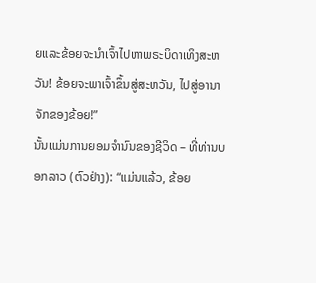ຍແລະຂ້ອຍຈະນໍາເຈົ້າໄປຫາພຣະບິດາເທິງສະຫວັນ! ຂ້ອຍຈະພາເຈົ້າຂຶ້ນສູ່ສະຫວັນ, ໄປສູ່ອານາຈັກຂອງຂ້ອຍ!”
ນັ້ນແມ່ນການຍອມຈໍານົນຂອງຊີວິດ – ທີ່ທ່ານບອກລາວ (ຕົວຢ່າງ): “ແມ່ນແລ້ວ, ຂ້ອຍ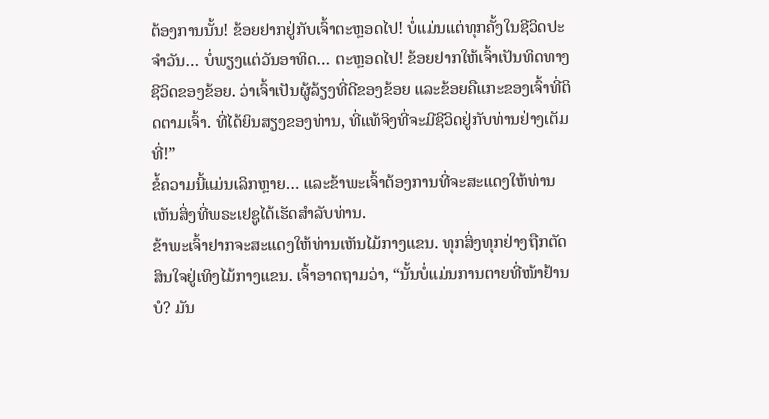ຕ້ອງການນັ້ນ! ຂ້ອຍຢາກຢູ່ກັບເຈົ້າຕະຫຼອດໄປ! ບໍ່ແມ່ນແຕ່ທຸກຄັ້ງໃນຊີວິດປະຈໍາວັນ… ບໍ່ພຽງແຕ່ວັນອາທິດ… ຕະຫຼອດໄປ! ຂ້ອຍຢາກໃຫ້ເຈົ້າເປັນທິດທາງຊີວິດຂອງຂ້ອຍ. ວ່າເຈົ້າເປັນຜູ້ລ້ຽງທີ່ດີຂອງຂ້ອຍ ແລະຂ້ອຍຄືແກະຂອງເຈົ້າທີ່ຕິດຕາມເຈົ້າ. ທີ່ໄດ້ຍິນສຽງຂອງທ່ານ, ທີ່ແທ້ຈິງທີ່ຈະມີຊີວິດຢູ່ກັບທ່ານຢ່າງເຕັມທີ່!”
ຂໍ້ຄວາມນີ້ແມ່ນເລິກຫຼາຍ… ແລະຂ້າພະເຈົ້າຕ້ອງການທີ່ຈະສະແດງໃຫ້ທ່ານເຫັນສິ່ງທີ່ພຣະເຢຊູໄດ້ເຮັດສໍາລັບທ່ານ.
ຂ້າພະເຈົ້າຢາກຈະສະແດງໃຫ້ທ່ານເຫັນໄມ້ກາງແຂນ. ທຸກສິ່ງທຸກຢ່າງຖືກຕັດສິນໃຈຢູ່ເທິງໄມ້ກາງແຂນ. ເຈົ້າອາດຖາມວ່າ, “ນັ້ນບໍ່ແມ່ນການຕາຍທີ່ໜ້າຢ້ານບໍ? ມັນ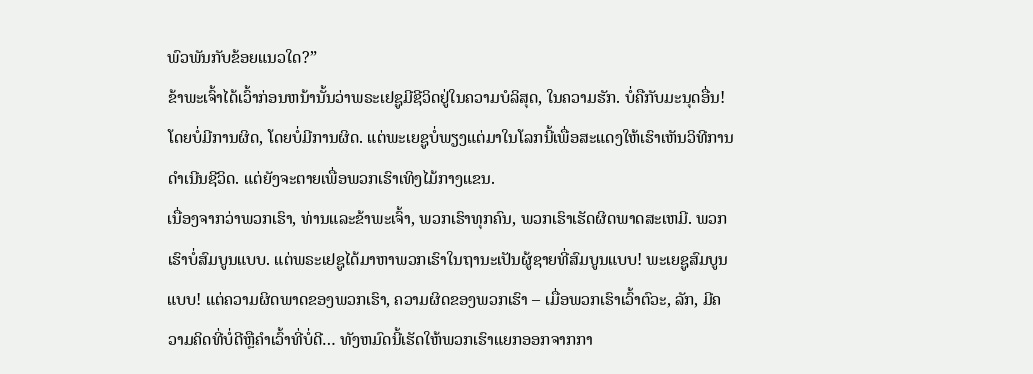ພົວພັນກັບຂ້ອຍແນວໃດ?”
ຂ້າພະເຈົ້າໄດ້ເວົ້າກ່ອນຫນ້ານັ້ນວ່າພຣະເຢຊູມີຊີວິດຢູ່ໃນຄວາມບໍລິສຸດ, ໃນຄວາມຮັກ. ບໍ່ຄືກັບມະນຸດອື່ນ! ໂດຍບໍ່ມີການຜິດ, ໂດຍບໍ່ມີການຜິດ. ແຕ່ພະເຍຊູບໍ່ພຽງແຕ່ມາໃນໂລກນີ້ເພື່ອສະແດງໃຫ້ເຮົາເຫັນວິທີການດຳເນີນຊີວິດ. ແຕ່ຍັງຈະຕາຍເພື່ອພວກເຮົາເທິງໄມ້ກາງແຂນ.
ເນື່ອງຈາກວ່າພວກເຮົາ, ທ່ານແລະຂ້າພະເຈົ້າ, ພວກເຮົາທຸກຄົນ, ພວກເຮົາເຮັດຜິດພາດສະເຫມີ. ພວກເຮົາບໍ່ສົມບູນແບບ. ແຕ່ພຣະເຢຊູໄດ້ມາຫາພວກເຮົາໃນຖານະເປັນຜູ້ຊາຍທີ່ສົມບູນແບບ! ພະເຍຊູສົມບູນແບບ! ແຕ່ຄວາມຜິດພາດຂອງພວກເຮົາ, ຄວາມຜິດຂອງພວກເຮົາ – ເມື່ອພວກເຮົາເວົ້າຕົວະ, ລັກ, ມີຄວາມຄິດທີ່ບໍ່ດີຫຼືຄໍາເວົ້າທີ່ບໍ່ດີ… ທັງຫມົດນີ້ເຮັດໃຫ້ພວກເຮົາແຍກອອກຈາກກາ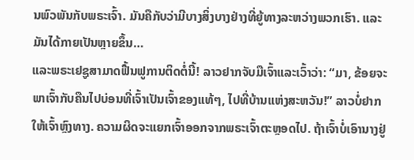ນພົວພັນກັບພຣະເຈົ້າ. ມັນຄືກັບວ່າມີບາງສິ່ງບາງຢ່າງທີ່ຍູ້ທາງລະຫວ່າງພວກເຮົາ. ແລະມັນໄດ້ກາຍເປັນຫຼາຍຂຶ້ນ…
ແລະພຣະເຢຊູສາມາດຟື້ນຟູການຕິດຕໍ່ນີ້! ລາວຢາກຈັບມືເຈົ້າແລະເວົ້າວ່າ: “ມາ, ຂ້ອຍຈະພາເຈົ້າກັບຄືນໄປບ່ອນທີ່ເຈົ້າເປັນເຈົ້າຂອງແທ້ໆ, ໄປທີ່ບ້ານແຫ່ງສະຫວັນ!” ລາວບໍ່ຢາກໃຫ້ເຈົ້າຫຼົງທາງ. ຄວາມຜິດຈະແຍກເຈົ້າອອກຈາກພຣະເຈົ້າຕະຫຼອດໄປ. ຖ້າເຈົ້າບໍ່ເອົານາງຢູ່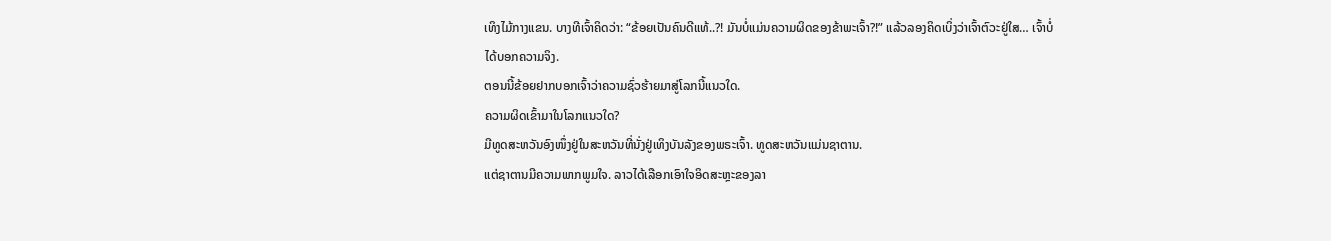ເທິງໄມ້ກາງແຂນ. ບາງທີເຈົ້າຄິດວ່າ: “ຂ້ອຍເປັນຄົນດີແທ້..?! ມັນບໍ່ແມ່ນຄວາມຜິດຂອງຂ້າພະເຈົ້າ?!” ແລ້ວລອງຄິດເບິ່ງວ່າເຈົ້າຕົວະຢູ່ໃສ… ເຈົ້າບໍ່ໄດ້ບອກຄວາມຈິງ.
ຕອນນີ້ຂ້ອຍຢາກບອກເຈົ້າວ່າຄວາມຊົ່ວຮ້າຍມາສູ່ໂລກນີ້ແນວໃດ.
ຄວາມຜິດເຂົ້າມາໃນໂລກແນວໃດ?
ມີທູດສະຫວັນອົງໜຶ່ງຢູ່ໃນສະຫວັນທີ່ນັ່ງຢູ່ເທິງບັນລັງຂອງພຣະເຈົ້າ. ທູດສະຫວັນແມ່ນຊາຕານ.
ແຕ່ຊາຕານມີຄວາມພາກພູມໃຈ. ລາວໄດ້ເລືອກເອົາໃຈອິດສະຫຼະຂອງລາ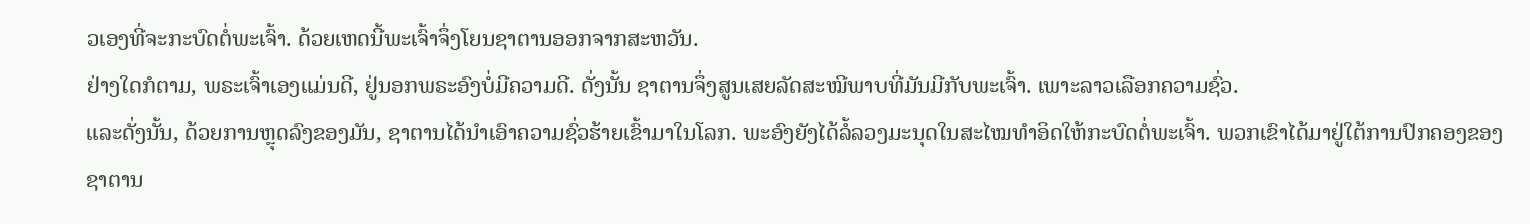ວເອງທີ່ຈະກະບົດຕໍ່ພະເຈົ້າ. ດ້ວຍເຫດນີ້ພະເຈົ້າຈຶ່ງໂຍນຊາຕານອອກຈາກສະຫວັນ.
ຢ່າງໃດກໍຕາມ, ພຣະເຈົ້າເອງແມ່ນດີ, ຢູ່ນອກພຣະອົງບໍ່ມີຄວາມດີ. ດັ່ງນັ້ນ ຊາຕານຈຶ່ງສູນເສຍລັດສະໝີພາບທີ່ມັນມີກັບພະເຈົ້າ. ເພາະລາວເລືອກຄວາມຊົ່ວ.
ແລະດັ່ງນັ້ນ, ດ້ວຍການຫຼຸດລົງຂອງມັນ, ຊາຕານໄດ້ນໍາເອົາຄວາມຊົ່ວຮ້າຍເຂົ້າມາໃນໂລກ. ພະອົງຍັງໄດ້ລໍ້ລວງມະນຸດໃນສະໄໝທຳອິດໃຫ້ກະບົດຕໍ່ພະເຈົ້າ. ພວກເຂົາໄດ້ມາຢູ່ໃຕ້ການປົກຄອງຂອງຊາຕານ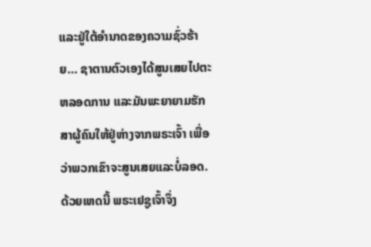ແລະຢູ່ໃຕ້ອຳນາດຂອງຄວາມຊົ່ວຮ້າຍ… ຊາຕານຕົວເອງໄດ້ສູນເສຍໄປຕະຫລອດການ ແລະມັນພະຍາຍາມຮັກສາຜູ້ຄົນໃຫ້ຢູ່ຫ່າງຈາກພຣະເຈົ້າ ເພື່ອວ່າພວກເຂົາຈະສູນເສຍແລະບໍ່ລອດ.
ດ້ວຍເຫດນີ້ ພຣະເຢຊູເຈົ້າຈຶ່ງ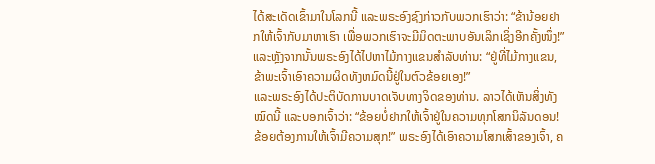ໄດ້ສະເດັດເຂົ້າມາໃນໂລກນີ້ ແລະພຣະອົງຊົງກ່າວກັບພວກເຮົາວ່າ: “ຂ້ານ້ອຍຢາກໃຫ້ເຈົ້າກັບມາຫາເຮົາ ເພື່ອພວກເຮົາຈະມີມິດຕະພາບອັນເລິກເຊິ່ງອີກຄັ້ງໜຶ່ງ!” ແລະຫຼັງຈາກນັ້ນພຣະອົງໄດ້ໄປຫາໄມ້ກາງແຂນສໍາລັບທ່ານ: “ຢູ່ທີ່ໄມ້ກາງແຂນ, ຂ້າພະເຈົ້າເອົາຄວາມຜິດທັງຫມົດນີ້ຢູ່ໃນຕົວຂ້ອຍເອງ!”
ແລະພຣະອົງໄດ້ປະຕິບັດການບາດເຈັບທາງຈິດຂອງທ່ານ. ລາວໄດ້ເຫັນສິ່ງທັງໝົດນີ້ ແລະບອກເຈົ້າວ່າ: “ຂ້ອຍບໍ່ຢາກໃຫ້ເຈົ້າຢູ່ໃນຄວາມທຸກໂສກນິລັນດອນ! ຂ້ອຍຕ້ອງການໃຫ້ເຈົ້າມີຄວາມສຸກ!” ພຣະອົງໄດ້ເອົາຄວາມໂສກເສົ້າຂອງເຈົ້າ, ຄ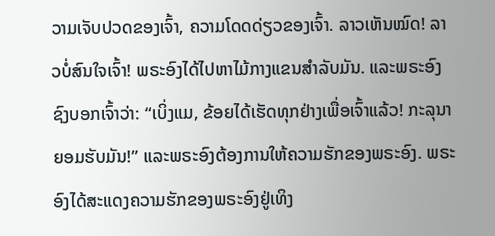ວາມເຈັບປວດຂອງເຈົ້າ, ຄວາມໂດດດ່ຽວຂອງເຈົ້າ. ລາວເຫັນໝົດ! ລາວບໍ່ສົນໃຈເຈົ້າ! ພຣະອົງໄດ້ໄປຫາໄມ້ກາງແຂນສໍາລັບມັນ. ແລະພຣະອົງຊົງບອກເຈົ້າວ່າ: “ເບິ່ງແມ, ຂ້ອຍໄດ້ເຮັດທຸກຢ່າງເພື່ອເຈົ້າແລ້ວ! ກະລຸນາຍອມຮັບມັນ!” ແລະພຣະອົງຕ້ອງການໃຫ້ຄວາມຮັກຂອງພຣະອົງ. ພຣະອົງໄດ້ສະແດງຄວາມຮັກຂອງພຣະອົງຢູ່ເທິງ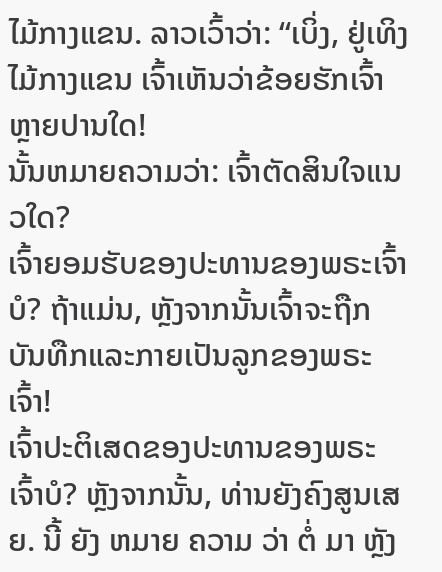ໄມ້ກາງແຂນ. ລາວເວົ້າວ່າ: “ເບິ່ງ, ຢູ່ເທິງໄມ້ກາງແຂນ ເຈົ້າເຫັນວ່າຂ້ອຍຮັກເຈົ້າຫຼາຍປານໃດ!
ນັ້ນຫມາຍຄວາມວ່າ: ເຈົ້າຕັດສິນໃຈແນວໃດ?
ເຈົ້າຍອມຮັບຂອງປະທານຂອງພຣະເຈົ້າບໍ? ຖ້າແມ່ນ, ຫຼັງຈາກນັ້ນເຈົ້າຈະຖືກບັນທືກແລະກາຍເປັນລູກຂອງພຣະເຈົ້າ!
ເຈົ້າປະຕິເສດຂອງປະທານຂອງພຣະເຈົ້າບໍ? ຫຼັງຈາກນັ້ນ, ທ່ານຍັງຄົງສູນເສຍ. ນີ້ ຍັງ ຫມາຍ ຄວາມ ວ່າ ຕໍ່ ມາ ຫຼັງ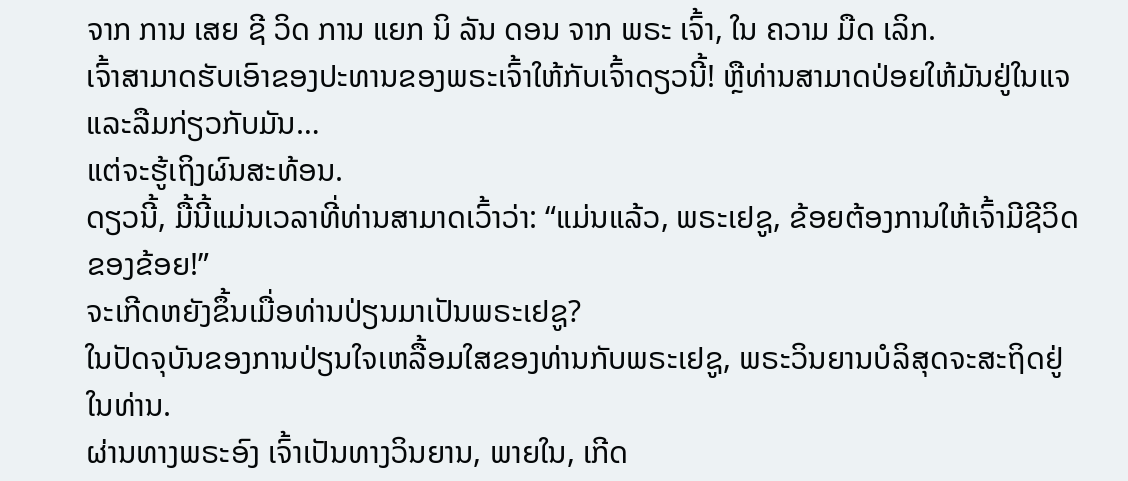ຈາກ ການ ເສຍ ຊີ ວິດ ການ ແຍກ ນິ ລັນ ດອນ ຈາກ ພຣະ ເຈົ້າ, ໃນ ຄວາມ ມືດ ເລິກ.
ເຈົ້າສາມາດຮັບເອົາຂອງປະທານຂອງພຣະເຈົ້າໃຫ້ກັບເຈົ້າດຽວນີ້! ຫຼືທ່ານສາມາດປ່ອຍໃຫ້ມັນຢູ່ໃນແຈແລະລືມກ່ຽວກັບມັນ…
ແຕ່ຈະຮູ້ເຖິງຜົນສະທ້ອນ.
ດຽວນີ້, ມື້ນີ້ແມ່ນເວລາທີ່ທ່ານສາມາດເວົ້າວ່າ: “ແມ່ນແລ້ວ, ພຣະເຢຊູ, ຂ້ອຍຕ້ອງການໃຫ້ເຈົ້າມີຊີວິດຂອງຂ້ອຍ!”
ຈະເກີດຫຍັງຂຶ້ນເມື່ອທ່ານປ່ຽນມາເປັນພຣະເຢຊູ?
ໃນປັດຈຸບັນຂອງການປ່ຽນໃຈເຫລື້ອມໃສຂອງທ່ານກັບພຣະເຢຊູ, ພຣະວິນຍານບໍລິສຸດຈະສະຖິດຢູ່ໃນທ່ານ.
ຜ່ານທາງພຣະອົງ ເຈົ້າເປັນທາງວິນຍານ, ພາຍໃນ, ເກີດ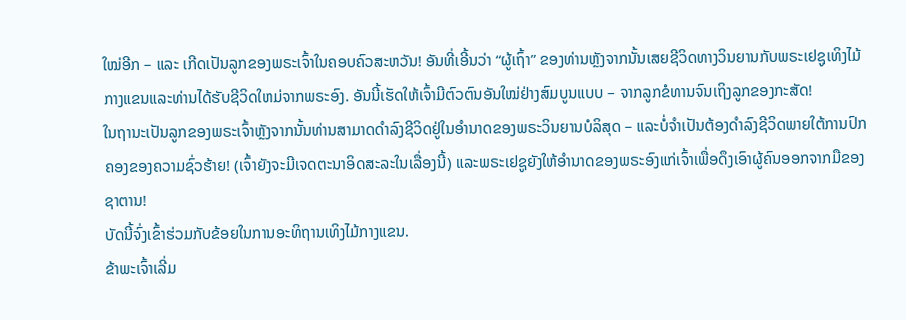ໃໝ່ອີກ – ແລະ ເກີດເປັນລູກຂອງພຣະເຈົ້າໃນຄອບຄົວສະຫວັນ! ອັນທີ່ເອີ້ນວ່າ “ຜູ້ເຖົ້າ” ຂອງທ່ານຫຼັງຈາກນັ້ນເສຍຊີວິດທາງວິນຍານກັບພຣະເຢຊູເທິງໄມ້ກາງແຂນແລະທ່ານໄດ້ຮັບຊີວິດໃຫມ່ຈາກພຣະອົງ. ອັນນີ້ເຮັດໃຫ້ເຈົ້າມີຕົວຕົນອັນໃໝ່ຢ່າງສົມບູນແບບ – ຈາກລູກຂໍທານຈົນເຖິງລູກຂອງກະສັດ!
ໃນຖານະເປັນລູກຂອງພຣະເຈົ້າຫຼັງຈາກນັ້ນທ່ານສາມາດດໍາລົງຊີວິດຢູ່ໃນອໍານາດຂອງພຣະວິນຍານບໍລິສຸດ – ແລະບໍ່ຈໍາເປັນຕ້ອງດໍາລົງຊີວິດພາຍໃຕ້ການປົກຄອງຂອງຄວາມຊົ່ວຮ້າຍ! (ເຈົ້າຍັງຈະມີເຈດຕະນາອິດສະລະໃນເລື່ອງນີ້) ແລະພຣະເຢຊູຍັງໃຫ້ອຳນາດຂອງພຣະອົງແກ່ເຈົ້າເພື່ອດຶງເອົາຜູ້ຄົນອອກຈາກມືຂອງຊາຕານ!
ບັດນີ້ຈົ່ງເຂົ້າຮ່ວມກັບຂ້ອຍໃນການອະທິຖານເທິງໄມ້ກາງແຂນ.
ຂ້າພະເຈົ້າເລີ່ມ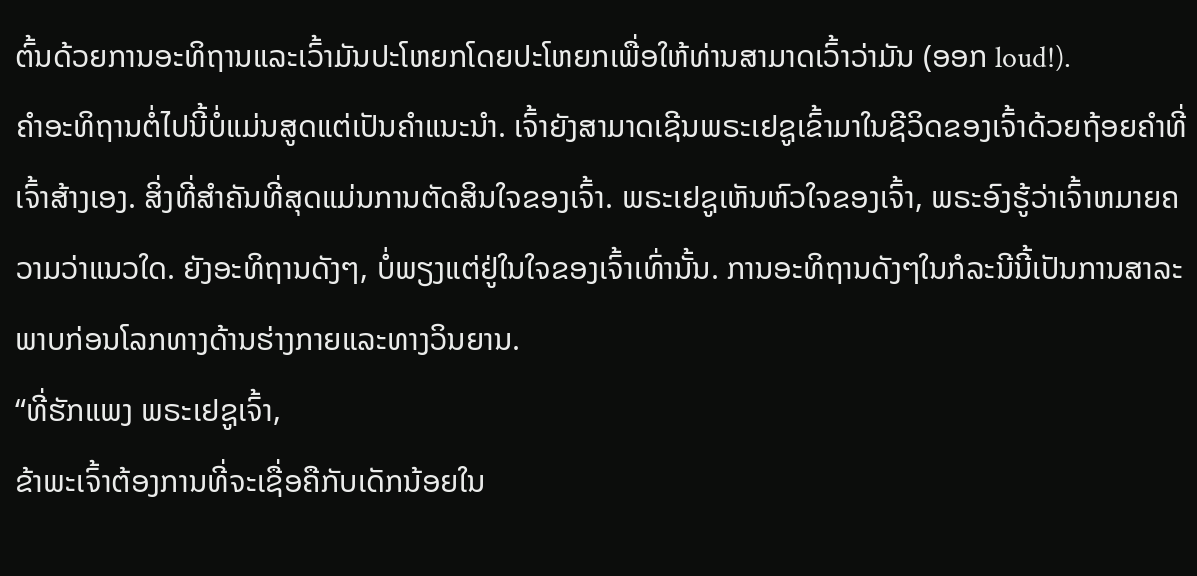ຕົ້ນດ້ວຍການອະທິຖານແລະເວົ້າມັນປະໂຫຍກໂດຍປະໂຫຍກເພື່ອໃຫ້ທ່ານສາມາດເວົ້າວ່າມັນ (ອອກ loud!).
ຄໍາອະທິຖານຕໍ່ໄປນີ້ບໍ່ແມ່ນສູດແຕ່ເປັນຄໍາແນະນໍາ. ເຈົ້າຍັງສາມາດເຊີນພຣະເຢຊູເຂົ້າມາໃນຊີວິດຂອງເຈົ້າດ້ວຍຖ້ອຍຄຳທີ່ເຈົ້າສ້າງເອງ. ສິ່ງທີ່ສໍາຄັນທີ່ສຸດແມ່ນການຕັດສິນໃຈຂອງເຈົ້າ. ພຣະເຢຊູເຫັນຫົວໃຈຂອງເຈົ້າ, ພຣະອົງຮູ້ວ່າເຈົ້າຫມາຍຄວາມວ່າແນວໃດ. ຍັງອະທິຖານດັງໆ, ບໍ່ພຽງແຕ່ຢູ່ໃນໃຈຂອງເຈົ້າເທົ່ານັ້ນ. ການອະທິຖານດັງໆໃນກໍລະນີນີ້ເປັນການສາລະພາບກ່ອນໂລກທາງດ້ານຮ່າງກາຍແລະທາງວິນຍານ.
“ທີ່ຮັກແພງ ພຣະເຢຊູເຈົ້າ,
ຂ້າພະເຈົ້າຕ້ອງການທີ່ຈະເຊື່ອຄືກັບເດັກນ້ອຍໃນ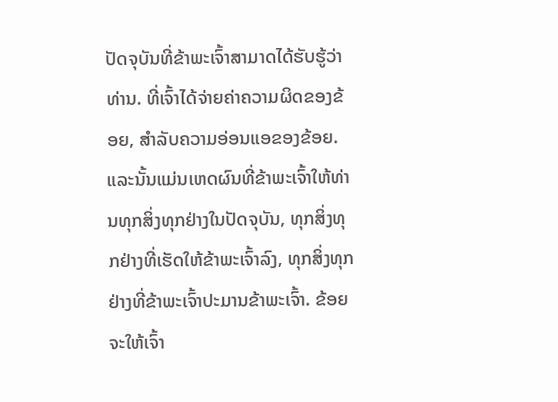ປັດຈຸບັນທີ່ຂ້າພະເຈົ້າສາມາດໄດ້ຮັບຮູ້ວ່າທ່ານ. ທີ່ເຈົ້າໄດ້ຈ່າຍຄ່າຄວາມຜິດຂອງຂ້ອຍ, ສໍາລັບຄວາມອ່ອນແອຂອງຂ້ອຍ. ແລະນັ້ນແມ່ນເຫດຜົນທີ່ຂ້າພະເຈົ້າໃຫ້ທ່ານທຸກສິ່ງທຸກຢ່າງໃນປັດຈຸບັນ, ທຸກສິ່ງທຸກຢ່າງທີ່ເຮັດໃຫ້ຂ້າພະເຈົ້າລົງ, ທຸກສິ່ງທຸກຢ່າງທີ່ຂ້າພະເຈົ້າປະມານຂ້າພະເຈົ້າ. ຂ້ອຍຈະໃຫ້ເຈົ້າ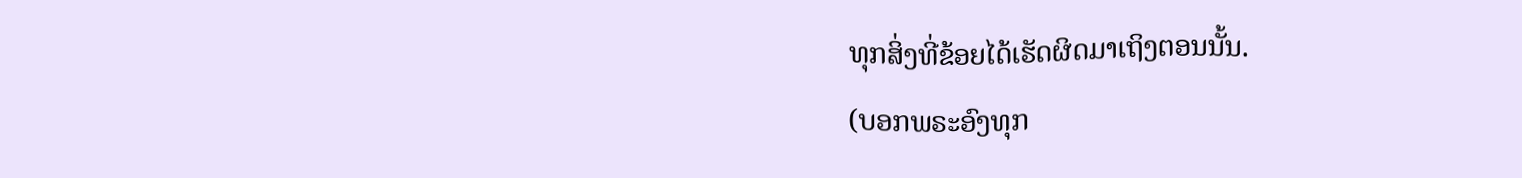ທຸກສິ່ງທີ່ຂ້ອຍໄດ້ເຮັດຜິດມາເຖິງຕອນນັ້ນ.
(ບອກພຣະອົງທຸກ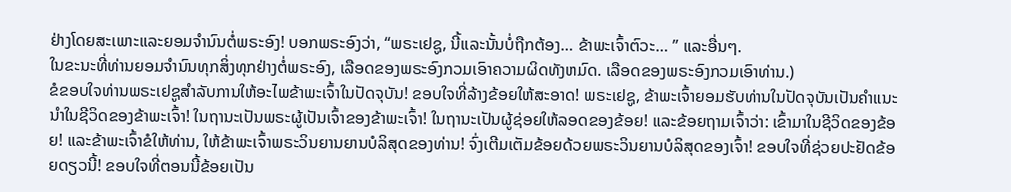ຢ່າງໂດຍສະເພາະແລະຍອມຈໍານົນຕໍ່ພຣະອົງ! ບອກພຣະອົງວ່າ, “ພຣະເຢຊູ, ນີ້ແລະນັ້ນບໍ່ຖືກຕ້ອງ… ຂ້າພະເຈົ້າຕົວະ… ” ແລະອື່ນໆ.
ໃນຂະນະທີ່ທ່ານຍອມຈໍານົນທຸກສິ່ງທຸກຢ່າງຕໍ່ພຣະອົງ, ເລືອດຂອງພຣະອົງກວມເອົາຄວາມຜິດທັງຫມົດ. ເລືອດຂອງພຣະອົງກວມເອົາທ່ານ.)
ຂໍຂອບໃຈທ່ານພຣະເຢຊູສໍາລັບການໃຫ້ອະໄພຂ້າພະເຈົ້າໃນປັດຈຸບັນ! ຂອບໃຈທີ່ລ້າງຂ້ອຍໃຫ້ສະອາດ! ພຣະເຢຊູ, ຂ້າພະເຈົ້າຍອມຮັບທ່ານໃນປັດຈຸບັນເປັນຄໍາແນະນໍາໃນຊີວິດຂອງຂ້າພະເຈົ້າ! ໃນຖານະເປັນພຣະຜູ້ເປັນເຈົ້າຂອງຂ້າພະເຈົ້າ! ໃນຖານະເປັນຜູ້ຊ່ອຍໃຫ້ລອດຂອງຂ້ອຍ! ແລະຂ້ອຍຖາມເຈົ້າວ່າ: ເຂົ້າມາໃນຊີວິດຂອງຂ້ອຍ! ແລະຂ້າພະເຈົ້າຂໍໃຫ້ທ່ານ, ໃຫ້ຂ້າພະເຈົ້າພຣະວິນຍານຍານບໍລິສຸດຂອງທ່ານ! ຈົ່ງເຕີມເຕັມຂ້ອຍດ້ວຍພຣະວິນຍານບໍລິສຸດຂອງເຈົ້າ! ຂອບໃຈທີ່ຊ່ວຍປະຢັດຂ້ອຍດຽວນີ້! ຂອບໃຈທີ່ຕອນນີ້ຂ້ອຍເປັນ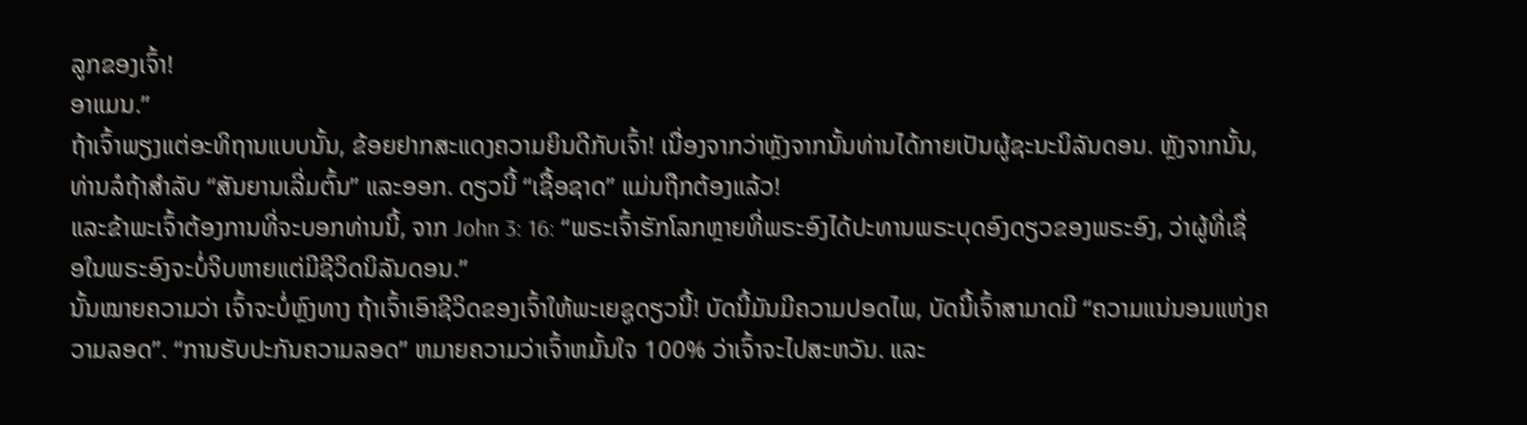ລູກຂອງເຈົ້າ!
ອາແມນ.”
ຖ້າເຈົ້າພຽງແຕ່ອະທິຖານແບບນັ້ນ, ຂ້ອຍຢາກສະແດງຄວາມຍິນດີກັບເຈົ້າ! ເນື່ອງຈາກວ່າຫຼັງຈາກນັ້ນທ່ານໄດ້ກາຍເປັນຜູ້ຊະນະນິລັນດອນ. ຫຼັງຈາກນັ້ນ, ທ່ານລໍຖ້າສໍາລັບ “ສັນຍານເລີ່ມຕົ້ນ” ແລະອອກ. ດຽວນີ້ “ເຊື້ອຊາດ” ແມ່ນຖືກຕ້ອງແລ້ວ!
ແລະຂ້າພະເຈົ້າຕ້ອງການທີ່ຈະບອກທ່ານນີ້, ຈາກ John 3: 16: “ພຣະເຈົ້າຮັກໂລກຫຼາຍທີ່ພຣະອົງໄດ້ປະທານພຣະບຸດອົງດຽວຂອງພຣະອົງ, ວ່າຜູ້ທີ່ເຊື່ອໃນພຣະອົງຈະບໍ່ຈິບຫາຍແຕ່ມີຊີວິດນິລັນດອນ.”
ນັ້ນໝາຍຄວາມວ່າ ເຈົ້າຈະບໍ່ຫຼົງທາງ ຖ້າເຈົ້າເອົາຊີວິດຂອງເຈົ້າໃຫ້ພະເຍຊູດຽວນີ້! ບັດນີ້ມັນມີຄວາມປອດໄພ, ບັດນີ້ເຈົ້າສາມາດມີ “ຄວາມແນ່ນອນແຫ່ງຄວາມລອດ”. “ການຮັບປະກັນຄວາມລອດ” ຫມາຍຄວາມວ່າເຈົ້າຫມັ້ນໃຈ 100% ວ່າເຈົ້າຈະໄປສະຫວັນ. ແລະ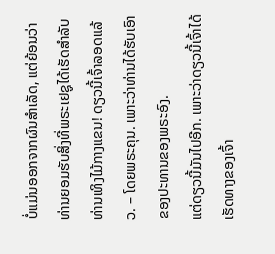ບໍ່ແມ່ນອອກຈາກຜົນສໍາເລັດ, ແຕ່ຍ້ອນວ່າທ່ານຍອມຮັບສິ່ງທີ່ພຣະເຢຊູໄດ້ເຮັດສໍາລັບທ່ານເທິງໄມ້ກາງແຂນ! ດຽວນີ້ເຈົ້າລອດແລ້ວ. – ໂດຍພຣະຄຸນ. ເພາະວ່າທ່ານໄດ້ຮັບເອົາຂອງປະທານຂອງພຣະອົງ.
ແຕ່ດຽວນີ້ມັນໄປອີກ. ເພາະວ່າດຽວນີ້ເຈົ້າໄດ້ເຮັດທາງຂອງເຈົ້າ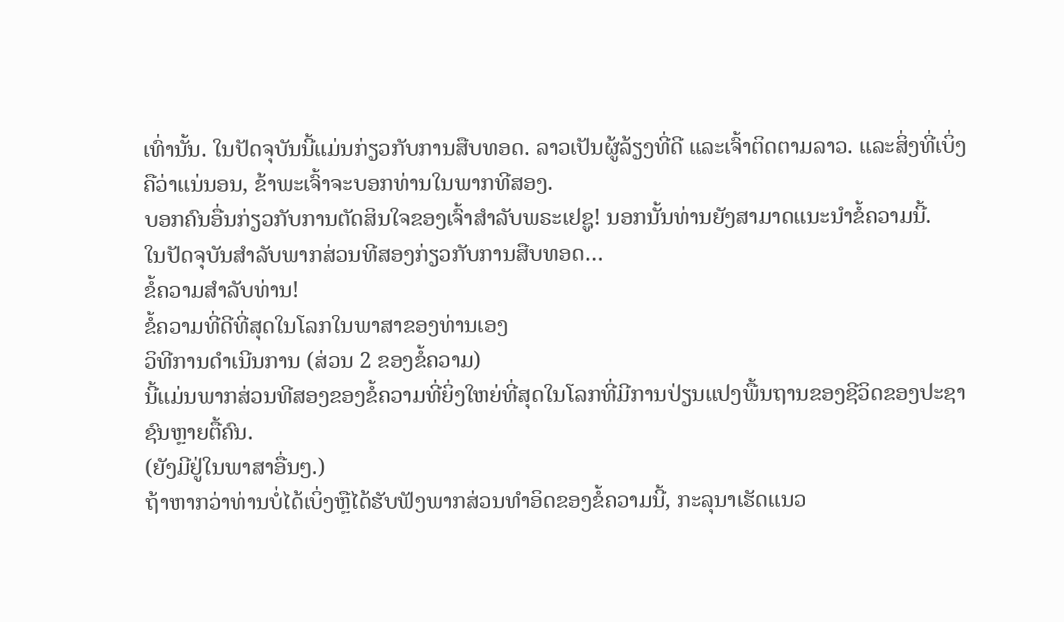ເທົ່ານັ້ນ. ໃນປັດຈຸບັນນີ້ແມ່ນກ່ຽວກັບການສືບທອດ. ລາວເປັນຜູ້ລ້ຽງທີ່ດີ ແລະເຈົ້າຕິດຕາມລາວ. ແລະສິ່ງທີ່ເບິ່ງຄືວ່າແນ່ນອນ, ຂ້າພະເຈົ້າຈະບອກທ່ານໃນພາກທີສອງ.
ບອກຄົນອື່ນກ່ຽວກັບການຕັດສິນໃຈຂອງເຈົ້າສໍາລັບພຣະເຢຊູ! ນອກນັ້ນທ່ານຍັງສາມາດແນະນໍາຂໍ້ຄວາມນີ້.
ໃນປັດຈຸບັນສໍາລັບພາກສ່ວນທີສອງກ່ຽວກັບການສືບທອດ…
ຂໍ້ຄວາມສໍາລັບທ່ານ!
ຂໍ້ຄວາມທີ່ດີທີ່ສຸດໃນໂລກໃນພາສາຂອງທ່ານເອງ
ວິທີການດໍາເນີນການ (ສ່ວນ 2 ຂອງຂໍ້ຄວາມ)
ນີ້ແມ່ນພາກສ່ວນທີສອງຂອງຂໍ້ຄວາມທີ່ຍິ່ງໃຫຍ່ທີ່ສຸດໃນໂລກທີ່ມີການປ່ຽນແປງພື້ນຖານຂອງຊີວິດຂອງປະຊາຊົນຫຼາຍຕື້ຄົນ.
(ຍັງມີຢູ່ໃນພາສາອື່ນໆ.)
ຖ້າຫາກວ່າທ່ານບໍ່ໄດ້ເບິ່ງຫຼືໄດ້ຮັບຟັງພາກສ່ວນທໍາອິດຂອງຂໍ້ຄວາມນີ້, ກະລຸນາເຮັດແນວ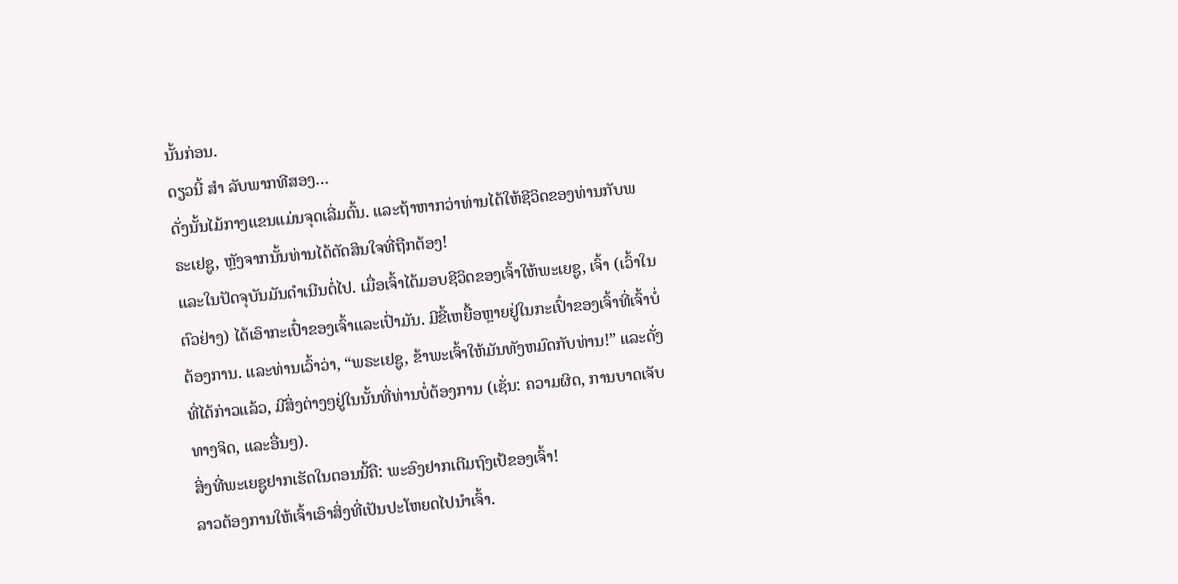ນັ້ນກ່ອນ.
ດຽວນີ້ ສຳ ລັບພາກທີສອງ…
ດັ່ງນັ້ນໄມ້ກາງແຂນແມ່ນຈຸດເລີ່ມຕົ້ນ. ແລະຖ້າຫາກວ່າທ່ານໄດ້ໃຫ້ຊີວິດຂອງທ່ານກັບພຣະເຢຊູ, ຫຼັງຈາກນັ້ນທ່ານໄດ້ຕັດສິນໃຈທີ່ຖືກຕ້ອງ!
ແລະໃນປັດຈຸບັນມັນດໍາເນີນຕໍ່ໄປ. ເມື່ອເຈົ້າໄດ້ມອບຊີວິດຂອງເຈົ້າໃຫ້ພະເຍຊູ, ເຈົ້າ (ເວົ້າໃນຕົວຢ່າງ) ໄດ້ເອົາກະເປົ໋າຂອງເຈົ້າແລະເປົ່າມັນ. ມີຂີ້ເຫຍື້ອຫຼາຍຢູ່ໃນກະເປົ໋າຂອງເຈົ້າທີ່ເຈົ້າບໍ່ຕ້ອງການ. ແລະທ່ານເວົ້າວ່າ, “ພຣະເຢຊູ, ຂ້າພະເຈົ້າໃຫ້ມັນທັງຫມົດກັບທ່ານ!” ແລະດັ່ງທີ່ໄດ້ກ່າວແລ້ວ, ມີສິ່ງຕ່າງໆຢູ່ໃນນັ້ນທີ່ທ່ານບໍ່ຕ້ອງການ (ເຊັ່ນ: ຄວາມຜິດ, ການບາດເຈັບທາງຈິດ, ແລະອື່ນໆ).
ສິ່ງທີ່ພະເຍຊູຢາກເຮັດໃນຕອນນີ້ຄື: ພະອົງຢາກເຕີມຖົງເປ້ຂອງເຈົ້າ!
ລາວຕ້ອງການໃຫ້ເຈົ້າເອົາສິ່ງທີ່ເປັນປະໂຫຍດໄປນໍາເຈົ້າ.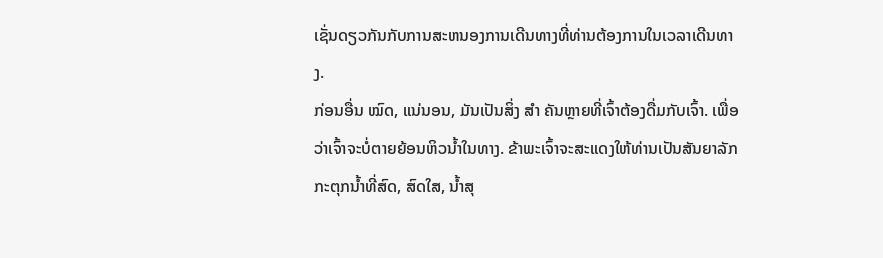ເຊັ່ນດຽວກັນກັບການສະຫນອງການເດີນທາງທີ່ທ່ານຕ້ອງການໃນເວລາເດີນທາງ.
ກ່ອນອື່ນ ໝົດ, ແນ່ນອນ, ມັນເປັນສິ່ງ ສຳ ຄັນຫຼາຍທີ່ເຈົ້າຕ້ອງດື່ມກັບເຈົ້າ. ເພື່ອວ່າເຈົ້າຈະບໍ່ຕາຍຍ້ອນຫິວນ້ຳໃນທາງ. ຂ້າພະເຈົ້າຈະສະແດງໃຫ້ທ່ານເປັນສັນຍາລັກກະຕຸກນ້ຳທີ່ສົດ, ສົດໃສ, ນ້ຳສຸ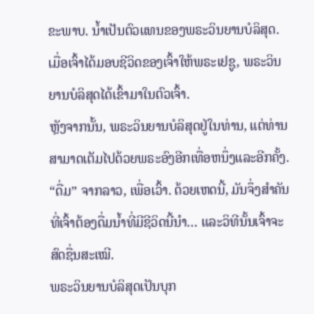ຂະພາບ. ນ້ຳເປັນຕົວແທນຂອງພຣະວິນຍານບໍລິສຸດ. ເມື່ອເຈົ້າໄດ້ມອບຊີວິດຂອງເຈົ້າໃຫ້ພຣະເຢຊູ, ພຣະວິນຍານບໍລິສຸດໄດ້ເຂົ້າມາໃນຕົວເຈົ້າ.
ຫຼັງຈາກນັ້ນ, ພຣະວິນຍານບໍລິສຸດຢູ່ໃນທ່ານ, ແຕ່ທ່ານສາມາດເຕັມໄປດ້ວຍພຣະອົງອີກເທື່ອຫນຶ່ງແລະອີກຄັ້ງ. “ດື່ມ” ຈາກລາວ, ເພື່ອເວົ້າ. ດ້ວຍເຫດນີ້, ມັນຈຶ່ງສຳຄັນທີ່ເຈົ້າຕ້ອງດື່ມນ້ຳທີ່ມີຊີວິດນີ້ນຳ… ແລະວິທີນັ້ນເຈົ້າຈະສົດຊື່ນສະເໝີ.
ພຣະວິນຍານບໍລິສຸດເປັນບຸກ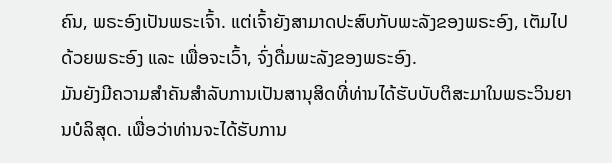ຄົນ, ພຣະອົງເປັນພຣະເຈົ້າ. ແຕ່ເຈົ້າຍັງສາມາດປະສົບກັບພະລັງຂອງພຣະອົງ, ເຕັມໄປດ້ວຍພຣະອົງ ແລະ ເພື່ອຈະເວົ້າ, ຈົ່ງດື່ມພະລັງຂອງພຣະອົງ.
ມັນຍັງມີຄວາມສໍາຄັນສໍາລັບການເປັນສານຸສິດທີ່ທ່ານໄດ້ຮັບບັບຕິສະມາໃນພຣະວິນຍານບໍລິສຸດ. ເພື່ອວ່າທ່ານຈະໄດ້ຮັບການ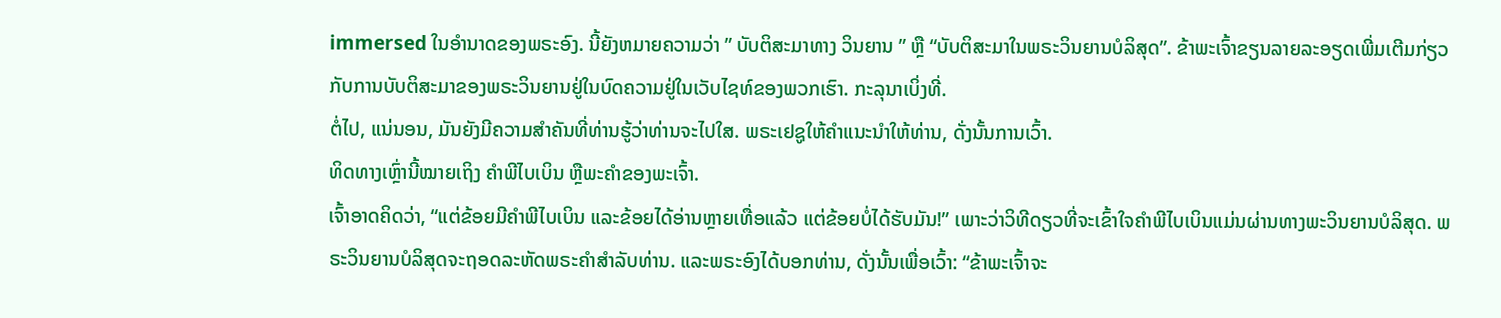immersed ໃນອໍານາດຂອງພຣະອົງ. ນີ້ຍັງຫມາຍຄວາມວ່າ ” ບັບຕິສະມາທາງ ວິນຍານ ” ຫຼື “ບັບຕິສະມາໃນພຣະວິນຍານບໍລິສຸດ”. ຂ້າພະເຈົ້າຂຽນລາຍລະອຽດເພີ່ມເຕີມກ່ຽວກັບການບັບຕິສະມາຂອງພຣະວິນຍານຢູ່ໃນບົດຄວາມຢູ່ໃນເວັບໄຊທ໌ຂອງພວກເຮົາ. ກະລຸນາເບິ່ງທີ່.
ຕໍ່ໄປ, ແນ່ນອນ, ມັນຍັງມີຄວາມສໍາຄັນທີ່ທ່ານຮູ້ວ່າທ່ານຈະໄປໃສ. ພຣະເຢຊູໃຫ້ຄໍາແນະນໍາໃຫ້ທ່ານ, ດັ່ງນັ້ນການເວົ້າ.
ທິດທາງເຫຼົ່ານີ້ໝາຍເຖິງ ຄຳພີໄບເບິນ ຫຼືພະຄຳຂອງພະເຈົ້າ.
ເຈົ້າອາດຄິດວ່າ, “ແຕ່ຂ້ອຍມີຄຳພີໄບເບິນ ແລະຂ້ອຍໄດ້ອ່ານຫຼາຍເທື່ອແລ້ວ ແຕ່ຂ້ອຍບໍ່ໄດ້ຮັບມັນ!” ເພາະວ່າວິທີດຽວທີ່ຈະເຂົ້າໃຈຄຳພີໄບເບິນແມ່ນຜ່ານທາງພະວິນຍານບໍລິສຸດ. ພຣະວິນຍານບໍລິສຸດຈະຖອດລະຫັດພຣະຄໍາສໍາລັບທ່ານ. ແລະພຣະອົງໄດ້ບອກທ່ານ, ດັ່ງນັ້ນເພື່ອເວົ້າ: “ຂ້າພະເຈົ້າຈະ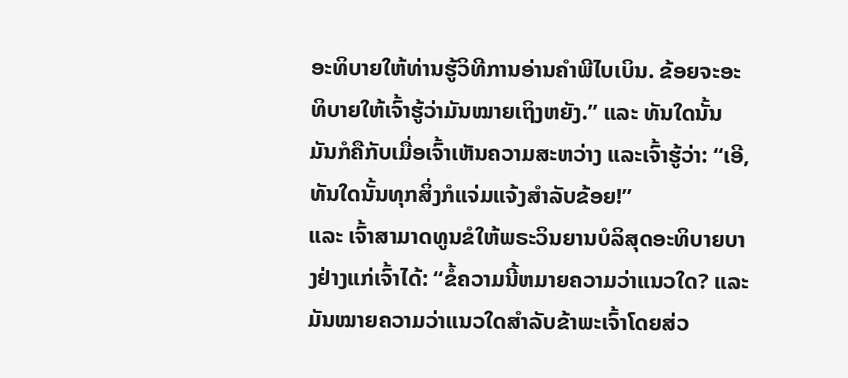ອະທິບາຍໃຫ້ທ່ານຮູ້ວິທີການອ່ານຄໍາພີໄບເບິນ. ຂ້ອຍຈະອະທິບາຍໃຫ້ເຈົ້າຮູ້ວ່າມັນໝາຍເຖິງຫຍັງ.” ແລະ ທັນໃດນັ້ນ ມັນກໍຄືກັບເມື່ອເຈົ້າເຫັນຄວາມສະຫວ່າງ ແລະເຈົ້າຮູ້ວ່າ: “ເອີ, ທັນໃດນັ້ນທຸກສິ່ງກໍແຈ່ມແຈ້ງສຳລັບຂ້ອຍ!”
ແລະ ເຈົ້າສາມາດທູນຂໍໃຫ້ພຣະວິນຍານບໍລິສຸດອະທິບາຍບາງຢ່າງແກ່ເຈົ້າໄດ້: “ຂໍ້ຄວາມນີ້ຫມາຍຄວາມວ່າແນວໃດ? ແລະມັນໝາຍຄວາມວ່າແນວໃດສໍາລັບຂ້າພະເຈົ້າໂດຍສ່ວ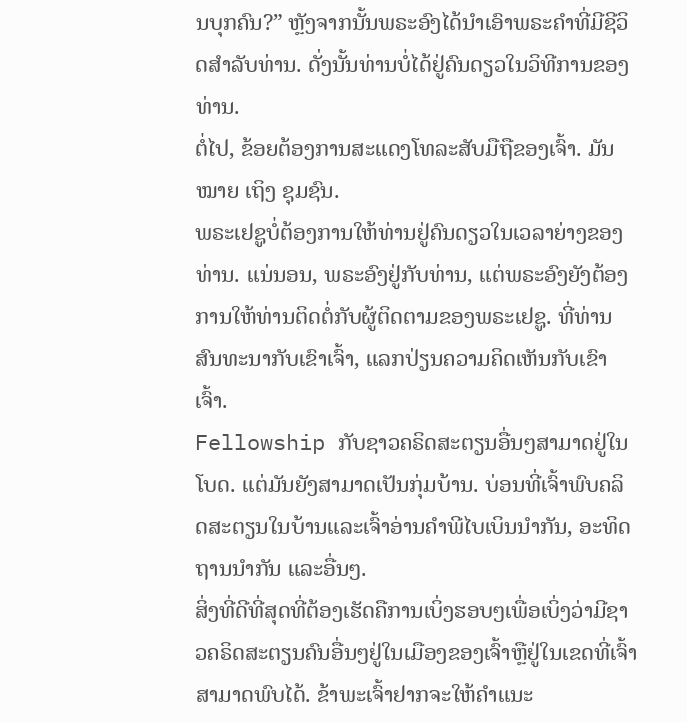ນບຸກຄົນ?” ຫຼັງຈາກນັ້ນພຣະອົງໄດ້ນໍາເອົາພຣະຄໍາທີ່ມີຊີວິດສໍາລັບທ່ານ. ດັ່ງນັ້ນທ່ານບໍ່ໄດ້ຢູ່ຄົນດຽວໃນວິທີການຂອງທ່ານ.
ຕໍ່ໄປ, ຂ້ອຍຕ້ອງການສະແດງໂທລະສັບມືຖືຂອງເຈົ້າ. ມັນ ໝາຍ ເຖິງ ຊຸມຊົນ.
ພຣະເຢຊູບໍ່ຕ້ອງການໃຫ້ທ່ານຢູ່ຄົນດຽວໃນເວລາຍ່າງຂອງທ່ານ. ແນ່ນອນ, ພຣະອົງຢູ່ກັບທ່ານ, ແຕ່ພຣະອົງຍັງຕ້ອງການໃຫ້ທ່ານຕິດຕໍ່ກັບຜູ້ຕິດຕາມຂອງພຣະເຢຊູ. ທີ່ທ່ານສົນທະນາກັບເຂົາເຈົ້າ, ແລກປ່ຽນຄວາມຄິດເຫັນກັບເຂົາເຈົ້າ.
Fellowship ກັບຊາວຄຣິດສະຕຽນອື່ນໆສາມາດຢູ່ໃນໂບດ. ແຕ່ມັນຍັງສາມາດເປັນກຸ່ມບ້ານ. ບ່ອນທີ່ເຈົ້າພົບຄລິດສະຕຽນໃນບ້ານແລະເຈົ້າອ່ານຄຳພີໄບເບິນນຳກັນ, ອະທິດຖານນຳກັນ ແລະອື່ນໆ.
ສິ່ງທີ່ດີທີ່ສຸດທີ່ຕ້ອງເຮັດຄືການເບິ່ງຮອບໆເພື່ອເບິ່ງວ່າມີຊາວຄຣິດສະຕຽນຄົນອື່ນໆຢູ່ໃນເມືອງຂອງເຈົ້າຫຼືຢູ່ໃນເຂດທີ່ເຈົ້າສາມາດພົບໄດ້. ຂ້າພະເຈົ້າຢາກຈະໃຫ້ຄໍາແນະ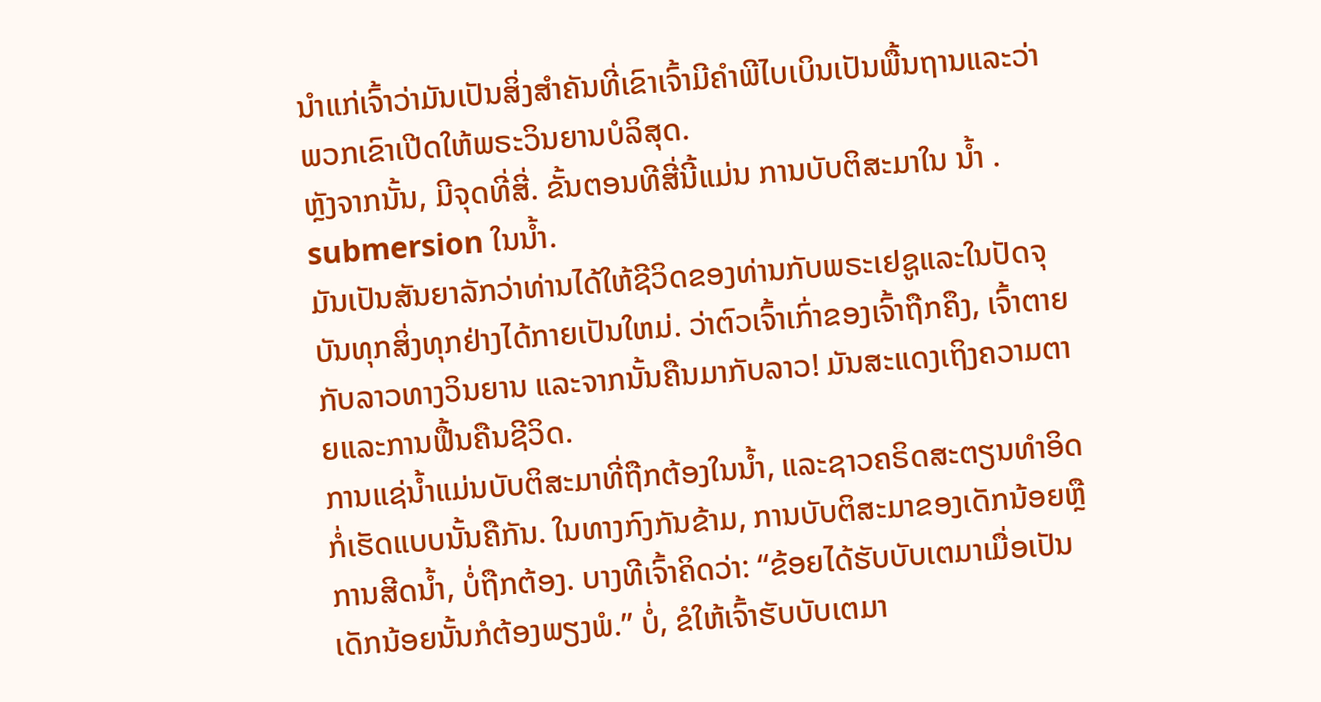ນໍາແກ່ເຈົ້າວ່າມັນເປັນສິ່ງສໍາຄັນທີ່ເຂົາເຈົ້າມີຄໍາພີໄບເບິນເປັນພື້ນຖານແລະວ່າພວກເຂົາເປີດໃຫ້ພຣະວິນຍານບໍລິສຸດ.
ຫຼັງຈາກນັ້ນ, ມີຈຸດທີ່ສີ່. ຂັ້ນຕອນທີສີ່ນີ້ແມ່ນ ການບັບຕິສະມາໃນ ນ້ຳ . submersion ໃນນ້ຳ.
ມັນເປັນສັນຍາລັກວ່າທ່ານໄດ້ໃຫ້ຊີວິດຂອງທ່ານກັບພຣະເຢຊູແລະໃນປັດຈຸບັນທຸກສິ່ງທຸກຢ່າງໄດ້ກາຍເປັນໃຫມ່. ວ່າຕົວເຈົ້າເກົ່າຂອງເຈົ້າຖືກຄຶງ, ເຈົ້າຕາຍກັບລາວທາງວິນຍານ ແລະຈາກນັ້ນຄືນມາກັບລາວ! ມັນສະແດງເຖິງຄວາມຕາຍແລະການຟື້ນຄືນຊີວິດ.
ການແຊ່ນ້ຳແມ່ນບັບຕິສະມາທີ່ຖືກຕ້ອງໃນນ້ຳ, ແລະຊາວຄຣິດສະຕຽນທໍາອິດກໍ່ເຮັດແບບນັ້ນຄືກັນ. ໃນທາງກົງກັນຂ້າມ, ການບັບຕິສະມາຂອງເດັກນ້ອຍຫຼືການສີດນ້ຳ, ບໍ່ຖືກຕ້ອງ. ບາງທີເຈົ້າຄິດວ່າ: “ຂ້ອຍໄດ້ຮັບບັບເຕມາເມື່ອເປັນເດັກນ້ອຍນັ້ນກໍຕ້ອງພຽງພໍ.” ບໍ່, ຂໍໃຫ້ເຈົ້າຮັບບັບເຕມາ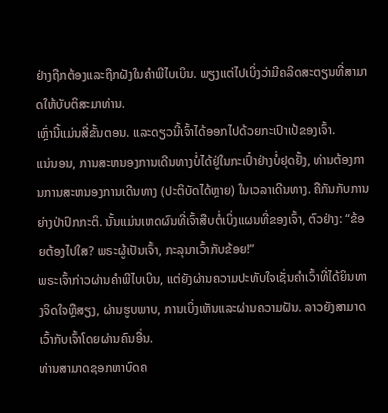ຢ່າງຖືກຕ້ອງແລະຖືກຝັງໃນຄຳພີໄບເບິນ. ພຽງແຕ່ໄປເບິ່ງວ່າມີຄລິດສະຕຽນທີ່ສາມາດໃຫ້ບັບຕິສະມາທ່ານ.
ເຫຼົ່ານີ້ແມ່ນສີ່ຂັ້ນຕອນ. ແລະດຽວນີ້ເຈົ້າໄດ້ອອກໄປດ້ວຍກະເປົາເປ້ຂອງເຈົ້າ.
ແນ່ນອນ, ການສະຫນອງການເດີນທາງບໍ່ໄດ້ຢູ່ໃນກະເປົ໋າຢ່າງບໍ່ຢຸດຢັ້ງ, ທ່ານຕ້ອງການການສະຫນອງການເດີນທາງ (ປະຕິບັດໄດ້ຫຼາຍ) ໃນເວລາເດີນທາງ. ຄືກັນກັບການຍ່າງປ່າປົກກະຕິ. ນັ້ນແມ່ນເຫດຜົນທີ່ເຈົ້າສືບຕໍ່ເບິ່ງແຜນທີ່ຂອງເຈົ້າ, ຕົວຢ່າງ: “ຂ້ອຍຕ້ອງໄປໃສ? ພຣະຜູ້ເປັນເຈົ້າ, ກະລຸນາເວົ້າກັບຂ້ອຍ!”
ພຣະເຈົ້າກ່າວຜ່ານຄໍາພີໄບເບິນ, ແຕ່ຍັງຜ່ານຄວາມປະທັບໃຈເຊັ່ນຄໍາເວົ້າທີ່ໄດ້ຍິນທາງຈິດໃຈຫຼືສຽງ, ຜ່ານຮູບພາບ, ການເບິ່ງເຫັນແລະຜ່ານຄວາມຝັນ. ລາວຍັງສາມາດເວົ້າກັບເຈົ້າໂດຍຜ່ານຄົນອື່ນ.
ທ່ານສາມາດຊອກຫາບົດຄ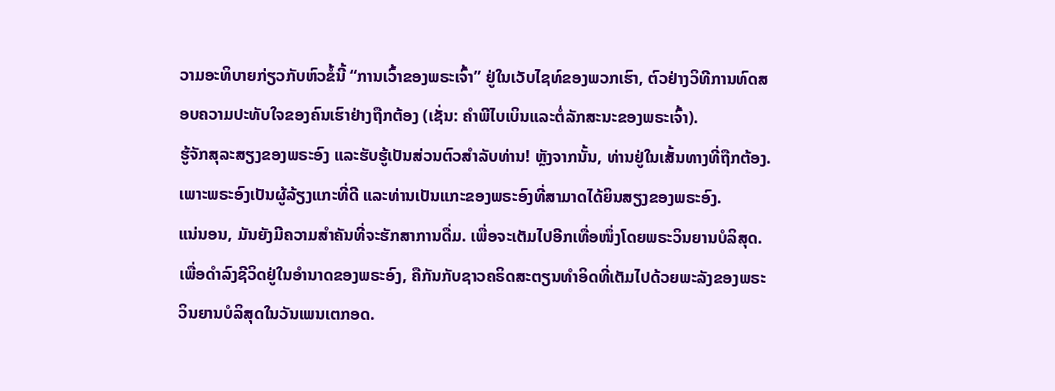ວາມອະທິບາຍກ່ຽວກັບຫົວຂໍ້ນີ້ “ການເວົ້າຂອງພຣະເຈົ້າ” ຢູ່ໃນເວັບໄຊທ໌ຂອງພວກເຮົາ, ຕົວຢ່າງວິທີການທົດສອບຄວາມປະທັບໃຈຂອງຄົນເຮົາຢ່າງຖືກຕ້ອງ (ເຊັ່ນ: ຄໍາພີໄບເບິນແລະຕໍ່ລັກສະນະຂອງພຣະເຈົ້າ).
ຮູ້ຈັກສຸລະສຽງຂອງພຣະອົງ ແລະຮັບຮູ້ເປັນສ່ວນຕົວສຳລັບທ່ານ! ຫຼັງຈາກນັ້ນ, ທ່ານຢູ່ໃນເສັ້ນທາງທີ່ຖືກຕ້ອງ. ເພາະພຣະອົງເປັນຜູ້ລ້ຽງແກະທີ່ດີ ແລະທ່ານເປັນແກະຂອງພຣະອົງທີ່ສາມາດໄດ້ຍິນສຽງຂອງພຣະອົງ.
ແນ່ນອນ, ມັນຍັງມີຄວາມສໍາຄັນທີ່ຈະຮັກສາການດື່ມ. ເພື່ອຈະເຕັມໄປອີກເທື່ອໜຶ່ງໂດຍພຣະວິນຍານບໍລິສຸດ. ເພື່ອດໍາລົງຊີວິດຢູ່ໃນອໍານາດຂອງພຣະອົງ, ຄືກັນກັບຊາວຄຣິດສະຕຽນທໍາອິດທີ່ເຕັມໄປດ້ວຍພະລັງຂອງພຣະວິນຍານບໍລິສຸດໃນວັນເພນເຕກອດ.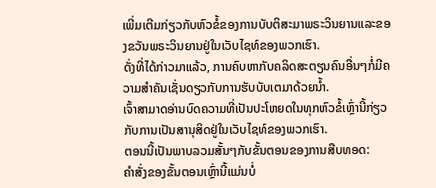ເພີ່ມເຕີມກ່ຽວກັບຫົວຂໍ້ຂອງການບັບຕິສະມາພຣະວິນຍານແລະຂອງຂວັນພຣະວິນຍານຢູ່ໃນເວັບໄຊທ໌ຂອງພວກເຮົາ.
ດັ່ງທີ່ໄດ້ກ່າວມາແລ້ວ, ການຄົບຫາກັບຄລິດສະຕຽນຄົນອື່ນໆກໍ່ມີຄວາມສໍາຄັນເຊັ່ນດຽວກັບການຮັບບັບເຕມາດ້ວຍນ້ຳ.
ເຈົ້າສາມາດອ່ານບົດຄວາມທີ່ເປັນປະໂຫຍດໃນທຸກຫົວຂໍ້ເຫຼົ່ານີ້ກ່ຽວກັບການເປັນສານຸສິດຢູ່ໃນເວັບໄຊທ໌ຂອງພວກເຮົາ.
ຕອນນີ້ເປັນພາບລວມສັ້ນໆກັບຂັ້ນຕອນຂອງການສືບທອດ:
ຄໍາສັ່ງຂອງຂັ້ນຕອນເຫຼົ່ານີ້ແມ່ນບໍ່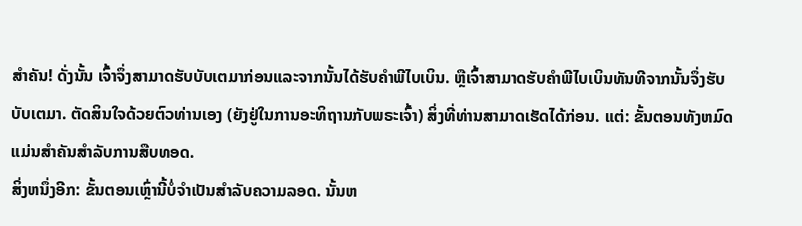ສໍາຄັນ! ດັ່ງນັ້ນ ເຈົ້າຈຶ່ງສາມາດຮັບບັບເຕມາກ່ອນແລະຈາກນັ້ນໄດ້ຮັບຄຳພີໄບເບິນ. ຫຼືເຈົ້າສາມາດຮັບຄຳພີໄບເບິນທັນທີຈາກນັ້ນຈຶ່ງຮັບບັບເຕມາ. ຕັດສິນໃຈດ້ວຍຕົວທ່ານເອງ (ຍັງຢູ່ໃນການອະທິຖານກັບພຣະເຈົ້າ) ສິ່ງທີ່ທ່ານສາມາດເຮັດໄດ້ກ່ອນ. ແຕ່: ຂັ້ນຕອນທັງຫມົດແມ່ນສໍາຄັນສໍາລັບການສືບທອດ.
ສິ່ງຫນຶ່ງອີກ: ຂັ້ນຕອນເຫຼົ່ານີ້ບໍ່ຈໍາເປັນສໍາລັບຄວາມລອດ. ນັ້ນຫ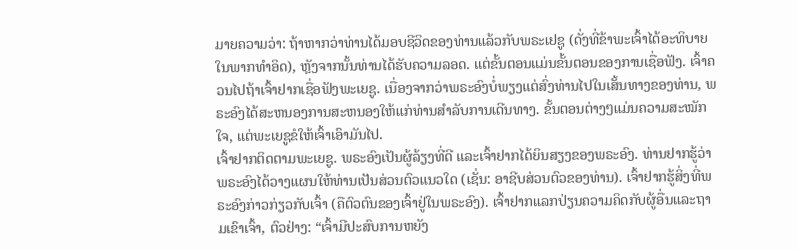ມາຍຄວາມວ່າ: ຖ້າຫາກວ່າທ່ານໄດ້ມອບຊີວິດຂອງທ່ານແລ້ວກັບພຣະເຢຊູ (ດັ່ງທີ່ຂ້າພະເຈົ້າໄດ້ອະທິບາຍໃນພາກທໍາອິດ), ຫຼັງຈາກນັ້ນທ່ານໄດ້ຮັບຄວາມລອດ. ແຕ່ຂັ້ນຕອນແມ່ນຂັ້ນຕອນຂອງການເຊື່ອຟັງ. ເຈົ້າຄວນໄປຖ້າເຈົ້າຢາກເຊື່ອຟັງພະເຍຊູ. ເນື່ອງຈາກວ່າພຣະອົງບໍ່ພຽງແຕ່ສົ່ງທ່ານໄປໃນເສັ້ນທາງຂອງທ່ານ, ພຣະອົງໄດ້ສະຫນອງການສະຫນອງໃຫ້ແກ່ທ່ານສໍາລັບການເດີນທາງ. ຂັ້ນຕອນຕ່າງໆແມ່ນຄວາມສະໝັກໃຈ, ແຕ່ພະເຍຊູຂໍໃຫ້ເຈົ້າເອົາມັນໄປ.
ເຈົ້າຢາກຕິດຕາມພະເຍຊູ. ພຣະອົງເປັນຜູ້ລ້ຽງທີ່ດີ ແລະເຈົ້າຢາກໄດ້ຍິນສຽງຂອງພຣະອົງ. ທ່ານຢາກຮູ້ວ່າພຣະອົງໄດ້ວາງແຜນໃຫ້ທ່ານເປັນສ່ວນຕົວແນວໃດ (ເຊັ່ນ: ອາຊີບສ່ວນຕົວຂອງທ່ານ). ເຈົ້າຢາກຮູ້ສິ່ງທີ່ພຣະອົງກ່າວກ່ຽວກັບເຈົ້າ (ຄືຕົວຕົນຂອງເຈົ້າຢູ່ໃນພຣະອົງ). ເຈົ້າຢາກແລກປ່ຽນຄວາມຄິດກັບຜູ້ອື່ນແລະຖາມເຂົາເຈົ້າ, ຕົວຢ່າງ: “ເຈົ້າມີປະສົບການຫຍັງ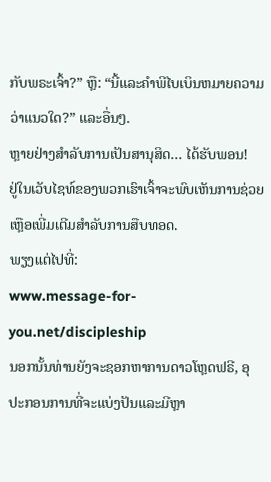ກັບພຣະເຈົ້າ?” ຫຼື: “ນີ້ແລະຄໍາພີໄບເບິນຫມາຍຄວາມວ່າແນວໃດ?” ແລະອື່ນໆ.
ຫຼາຍຢ່າງສໍາລັບການເປັນສານຸສິດ… ໄດ້ຮັບພອນ!
ຢູ່ໃນເວັບໄຊທ໌ຂອງພວກເຮົາເຈົ້າຈະພົບເຫັນການຊ່ວຍເຫຼືອເພີ່ມເຕີມສໍາລັບການສືບທອດ.
ພຽງແຕ່ໄປທີ່:
www.message-for-you.net/discipleship
ນອກນັ້ນທ່ານຍັງຈະຊອກຫາການດາວໂຫຼດຟຣີ, ອຸປະກອນການທີ່ຈະແບ່ງປັນແລະມີຫຼາ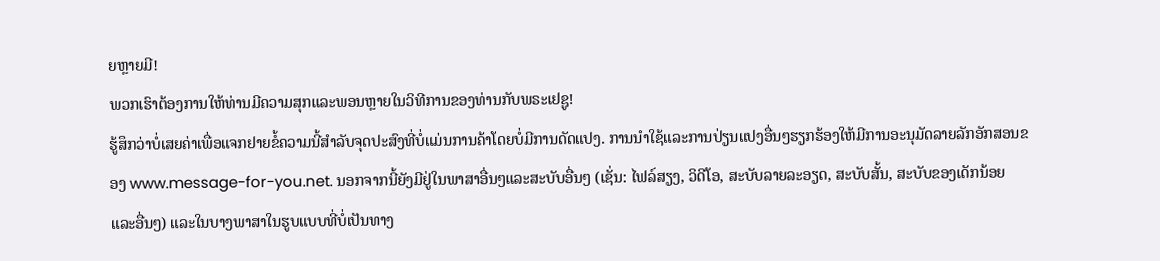ຍຫຼາຍມີ!
ພວກເຮົາຕ້ອງການໃຫ້ທ່ານມີຄວາມສຸກແລະພອນຫຼາຍໃນວິທີການຂອງທ່ານກັບພຣະເຢຊູ!
ຮູ້ສຶກວ່າບໍ່ເສຍຄ່າເພື່ອແຈກຢາຍຂໍ້ຄວາມນີ້ສໍາລັບຈຸດປະສົງທີ່ບໍ່ແມ່ນການຄ້າໂດຍບໍ່ມີການດັດແປງ. ການນໍາໃຊ້ແລະການປ່ຽນແປງອື່ນໆຮຽກຮ້ອງໃຫ້ມີການອະນຸມັດລາຍລັກອັກສອນຂອງ www.message-for-you.net. ນອກຈາກນີ້ຍັງມີຢູ່ໃນພາສາອື່ນໆແລະສະບັບອື່ນໆ (ເຊັ່ນ: ໄຟລ໌ສຽງ, ວິດີໂອ, ສະບັບລາຍລະອຽດ, ສະບັບສັ້ນ, ສະບັບຂອງເດັກນ້ອຍແລະອື່ນໆ) ແລະໃນບາງພາສາໃນຮູບແບບທີ່ບໍ່ເປັນທາງ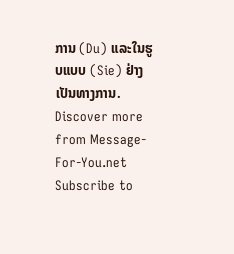ການ (Du) ແລະໃນຮູບແບບ (Sie) ຢ່າງເປັນທາງການ.
Discover more from Message-For-You.net
Subscribe to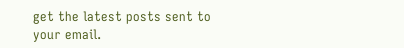get the latest posts sent to your email.